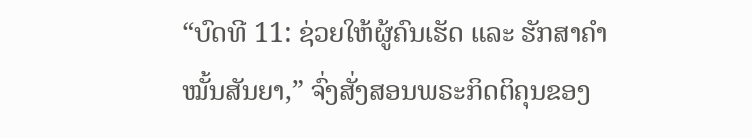“ບົດທີ 11: ຊ່ວຍໃຫ້ຜູ້ຄົນເຮັດ ແລະ ຮັກສາຄຳໝັ້ນສັນຍາ,” ຈົ່ງສັ່ງສອນພຣະກິດຕິຄຸນຂອງ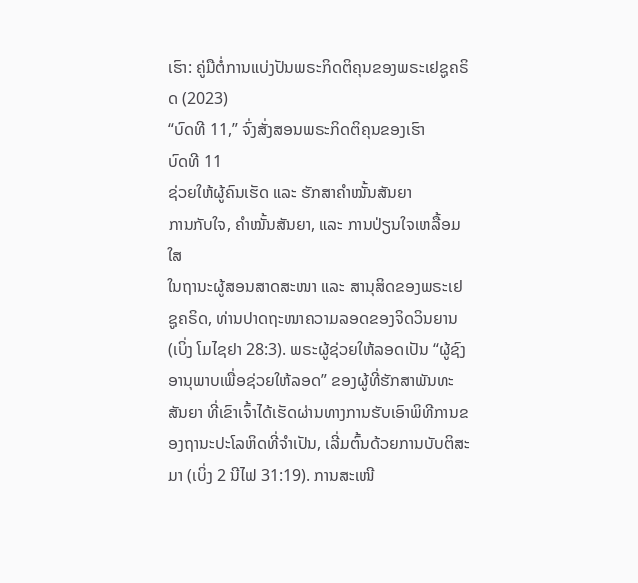ເຮົາ: ຄູ່ມືຕໍ່ການແບ່ງປັນພຣະກິດຕິຄຸນຂອງພຣະເຢຊູຄຣິດ (2023)
“ບົດທີ 11,” ຈົ່ງສັ່ງສອນພຣະກິດຕິຄຸນຂອງເຮົາ
ບົດທີ 11
ຊ່ວຍໃຫ້ຜູ້ຄົນເຮັດ ແລະ ຮັກສາຄຳໝັ້ນສັນຍາ
ການກັບໃຈ, ຄຳໝັ້ນສັນຍາ, ແລະ ການປ່ຽນໃຈເຫລື້ອມໃສ
ໃນຖານະຜູ້ສອນສາດສະໜາ ແລະ ສານຸສິດຂອງພຣະເຢຊູຄຣິດ, ທ່ານປາດຖະໜາຄວາມລອດຂອງຈິດວິນຍານ (ເບິ່ງ ໂມໄຊຢາ 28:3). ພຣະຜູ້ຊ່ວຍໃຫ້ລອດເປັນ “ຜູ້ຊົງອານຸພາບເພື່ອຊ່ວຍໃຫ້ລອດ” ຂອງຜູ້ທີ່ຮັກສາພັນທະສັນຍາ ທີ່ເຂົາເຈົ້າໄດ້ເຮັດຜ່ານທາງການຮັບເອົາພິທີການຂອງຖານະປະໂລຫິດທີ່ຈຳເປັນ, ເລີ່ມຕົ້ນດ້ວຍການບັບຕິສະມາ (ເບິ່ງ 2 ນີໄຟ 31:19). ການສະເໜີ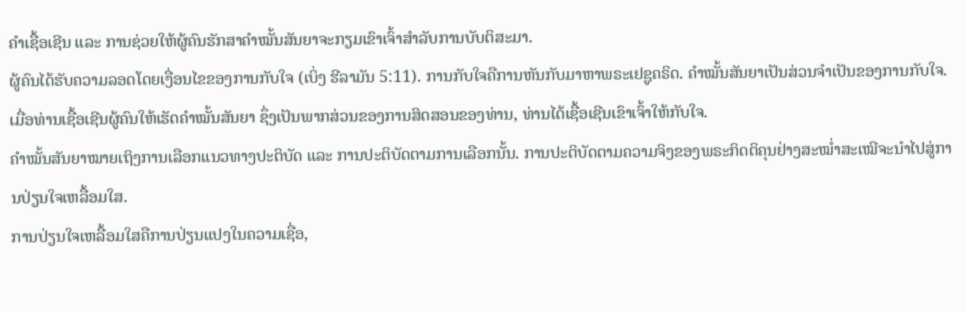ຄຳເຊື້ອເຊີນ ແລະ ການຊ່ວຍໃຫ້ຜູ້ຄົນຮັກສາຄຳໝັ້ນສັນຍາຈະກຽມເຂົາເຈົ້າສຳລັບການບັບຕິສະມາ.
ຜູ້ຄົນໄດ້ຮັບຄວາມລອດໂດຍເງື່ອນໄຂຂອງການກັບໃຈ (ເບິ່ງ ຮີລາມັນ 5:11). ການກັບໃຈຄືການຫັນກັບມາຫາພຣະເຢຊູຄຣິດ. ຄຳໝັ້ນສັນຍາເປັນສ່ວນຈຳເປັນຂອງການກັບໃຈ. ເມື່ອທ່ານເຊື້ອເຊີນຜູ້ຄົນໃຫ້ເຮັດຄຳໝັ້ນສັນຍາ ຊຶ່ງເປັນພາກສ່ວນຂອງການສິດສອນຂອງທ່ານ, ທ່ານໄດ້ເຊື້ອເຊີນເຂົາເຈົ້າໃຫ້ກັບໃຈ.
ຄຳໝັ້ນສັນຍາໝາຍເຖິງການເລືອກແນວທາງປະຕິບັດ ແລະ ການປະຕິບັດຕາມການເລືອກນັ້ນ. ການປະຕິບັດຕາມຄວາມຈິງຂອງພຣະກິດຕິຄຸນຢ່າງສະໝ່ຳສະເໝີຈະນຳໄປສູ່ການປ່ຽນໃຈເຫລື້ອມໃສ.
ການປ່ຽນໃຈເຫລື້ອມໃສຄືການປ່ຽນແປງໃນຄວາມເຊື່ອ,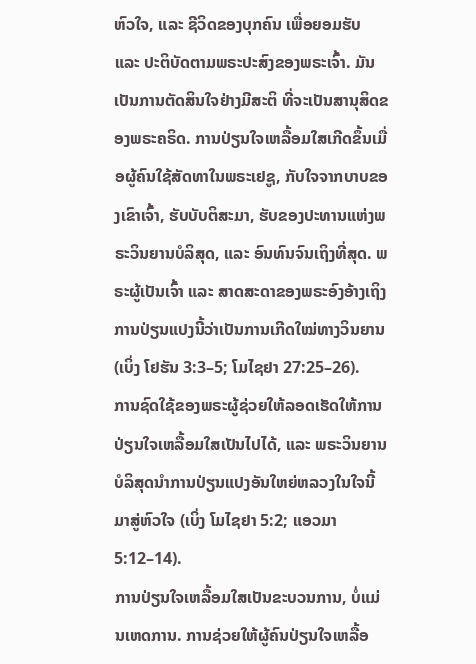ຫົວໃຈ, ແລະ ຊີວິດຂອງບຸກຄົນ ເພື່ອຍອມຮັບ ແລະ ປະຕິບັດຕາມພຣະປະສົງຂອງພຣະເຈົ້າ. ມັນເປັນການຕັດສິນໃຈຢ່າງມີສະຕິ ທີ່ຈະເປັນສານຸສິດຂອງພຣະຄຣິດ. ການປ່ຽນໃຈເຫລື້ອມໃສເກີດຂຶ້ນເມື່ອຜູ້ຄົນໃຊ້ສັດທາໃນພຣະເຢຊູ, ກັບໃຈຈາກບາບຂອງເຂົາເຈົ້າ, ຮັບບັບຕິສະມາ, ຮັບຂອງປະທານແຫ່ງພຣະວິນຍານບໍລິສຸດ, ແລະ ອົນທົນຈົນເຖິງທີ່ສຸດ. ພຣະຜູ້ເປັນເຈົ້າ ແລະ ສາດສະດາຂອງພຣະອົງອ້າງເຖິງການປ່ຽນແປງນີ້ວ່າເປັນການເກີດໃໝ່ທາງວິນຍານ (ເບິ່ງ ໂຢຮັນ 3:3–5; ໂມໄຊຢາ 27:25–26).
ການຊົດໃຊ້ຂອງພຣະຜູ້ຊ່ວຍໃຫ້ລອດເຮັດໃຫ້ການປ່ຽນໃຈເຫລື້ອມໃສເປັນໄປໄດ້, ແລະ ພຣະວິນຍານບໍລິສຸດນຳການປ່ຽນແປງອັນໃຫຍ່ຫລວງໃນໃຈນີ້ມາສູ່ຫົວໃຈ (ເບິ່ງ ໂມໄຊຢາ 5:2; ແອວມາ 5:12–14).
ການປ່ຽນໃຈເຫລື້ອມໃສເປັນຂະບວນການ, ບໍ່ແມ່ນເຫດການ. ການຊ່ວຍໃຫ້ຜູ້ຄົນປ່ຽນໃຈເຫລື້ອ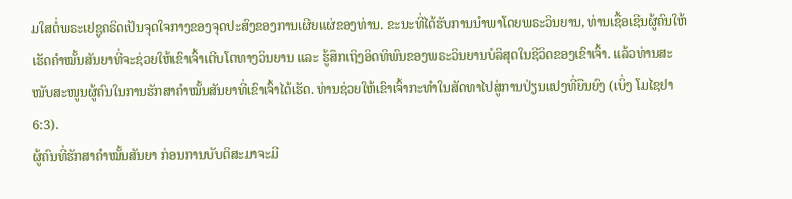ມໃສຕໍ່ພຣະເຢຊູຄຣິດເປັນຈຸດໃຈກາງຂອງຈຸດປະສົງຂອງການເຜີຍແຜ່ຂອງທ່ານ. ຂະນະທີ່ໄດ້ຮັບການນຳພາໂດຍພຣະວິນຍານ, ທ່ານເຊື້ອເຊີນຜູ້ຄົນໃຫ້ເຮັດຄຳໝັ້ນສັນຍາທີ່ຈະຊ່ວຍໃຫ້ເຂົາເຈົ້າເຕີບໂຕທາງວິນຍານ ແລະ ຮູ້ສຶກເຖິງອິດທິພົນຂອງພຣະວິນຍານບໍລິສຸດໃນຊີວິດຂອງເຂົາເຈົ້າ. ແລ້ວທ່ານສະໜັບສະໜູນຜູ້ຄົນໃນການຮັກສາຄຳໝັ້ນສັນຍາທີ່ເຂົາເຈົ້າໄດ້ເຮັດ. ທ່ານຊ່ວຍໃຫ້ເຂົາເຈົ້າກະທຳໃນສັດທາໄປສູ່ການປ່ຽນແປງທີ່ຍືນຍົງ (ເບິ່ງ ໂມໄຊຢາ 6:3).
ຜູ້ຄົນທີ່ຮັກສາຄຳໝັ້ນສັນຍາ ກ່ອນການບັບຕິສະມາຈະມີ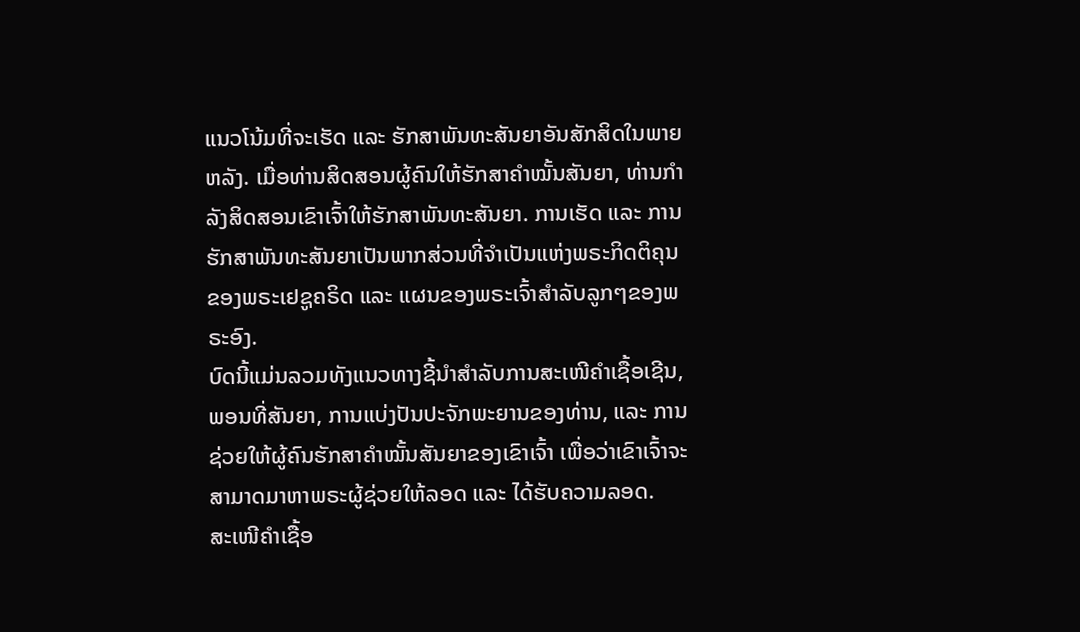ແນວໂນ້ມທີ່ຈະເຮັດ ແລະ ຮັກສາພັນທະສັນຍາອັນສັກສິດໃນພາຍຫລັງ. ເມື່ອທ່ານສິດສອນຜູ້ຄົນໃຫ້ຮັກສາຄຳໝັ້ນສັນຍາ, ທ່ານກຳລັງສິດສອນເຂົາເຈົ້າໃຫ້ຮັກສາພັນທະສັນຍາ. ການເຮັດ ແລະ ການຮັກສາພັນທະສັນຍາເປັນພາກສ່ວນທີ່ຈຳເປັນແຫ່ງພຣະກິດຕິຄຸນຂອງພຣະເຢຊູຄຣິດ ແລະ ແຜນຂອງພຣະເຈົ້າສຳລັບລູກໆຂອງພຣະອົງ.
ບົດນີ້ແມ່ນລວມທັງແນວທາງຊີ້ນຳສຳລັບການສະເໜີຄຳເຊື້ອເຊີນ, ພອນທີ່ສັນຍາ, ການແບ່ງປັນປະຈັກພະຍານຂອງທ່ານ, ແລະ ການຊ່ວຍໃຫ້ຜູ້ຄົນຮັກສາຄຳໝັ້ນສັນຍາຂອງເຂົາເຈົ້າ ເພື່ອວ່າເຂົາເຈົ້າຈະສາມາດມາຫາພຣະຜູ້ຊ່ວຍໃຫ້ລອດ ແລະ ໄດ້ຮັບຄວາມລອດ.
ສະເໜີຄຳເຊື້ອ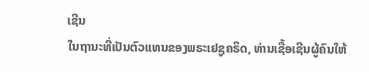ເຊີນ
ໃນຖານະທີ່ເປັນຕົວແທນຂອງພຣະເຢຊູຄຣິດ, ທ່ານເຊື້ອເຊີນຜູ້ຄົນໃຫ້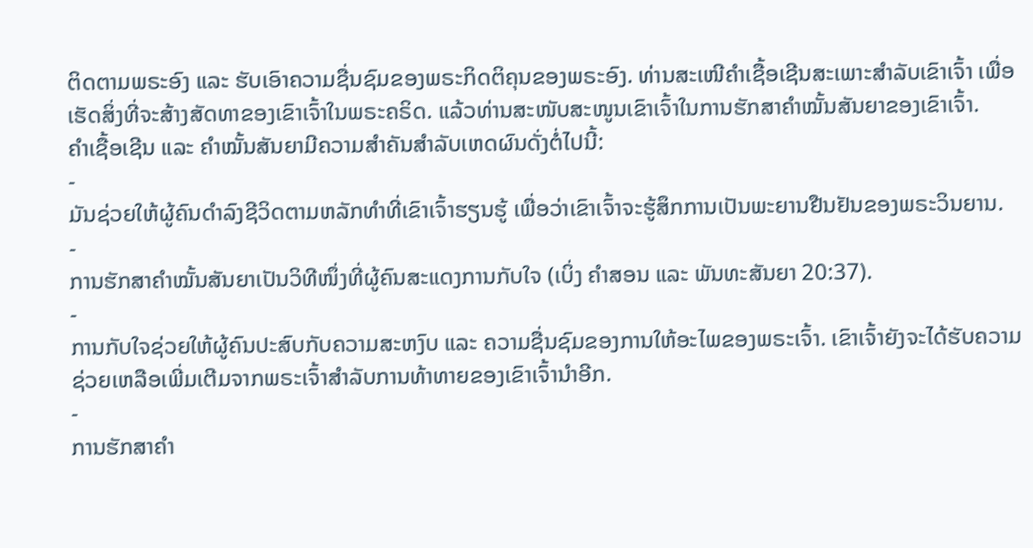ຕິດຕາມພຣະອົງ ແລະ ຮັບເອົາຄວາມຊື່ນຊົມຂອງພຣະກິດຕິຄຸນຂອງພຣະອົງ. ທ່ານສະເໜີຄຳເຊື້ອເຊີນສະເພາະສຳລັບເຂົາເຈົ້າ ເພື່ອເຮັດສິ່ງທີ່ຈະສ້າງສັດທາຂອງເຂົາເຈົ້າໃນພຣະຄຣິດ. ແລ້ວທ່ານສະໜັບສະໜູນເຂົາເຈົ້າໃນການຮັກສາຄຳໝັ້ນສັນຍາຂອງເຂົາເຈົ້າ.
ຄຳເຊື້ອເຊີນ ແລະ ຄຳໝັ້ນສັນຍາມີຄວາມສຳຄັນສຳລັບເຫດຜົນດັ່ງຕໍ່ໄປນີ້:
-
ມັນຊ່ວຍໃຫ້ຜູ້ຄົນດຳລົງຊີວິດຕາມຫລັກທຳທີ່ເຂົາເຈົ້າຮຽນຮູ້ ເພື່ອວ່າເຂົາເຈົ້າຈະຮູ້ສຶກການເປັນພະຍານຢືນຢັນຂອງພຣະວິນຍານ.
-
ການຮັກສາຄຳໝັ້ນສັນຍາເປັນວິທີໜຶ່ງທີ່ຜູ້ຄົນສະແດງການກັບໃຈ (ເບິ່ງ ຄຳສອນ ແລະ ພັນທະສັນຍາ 20:37).
-
ການກັບໃຈຊ່ວຍໃຫ້ຜູ້ຄົນປະສົບກັບຄວາມສະຫງົບ ແລະ ຄວາມຊື່ນຊົມຂອງການໃຫ້ອະໄພຂອງພຣະເຈົ້າ. ເຂົາເຈົ້າຍັງຈະໄດ້ຮັບຄວາມຊ່ວຍເຫລືອເພີ່ມເຕີມຈາກພຣະເຈົ້າສຳລັບການທ້າທາຍຂອງເຂົາເຈົ້ານຳອີກ.
-
ການຮັກສາຄຳ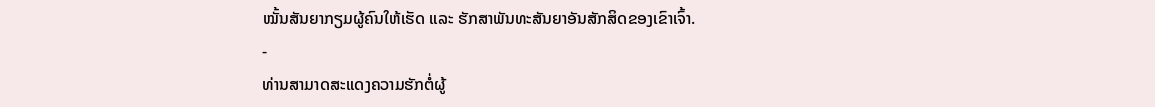ໝັ້ນສັນຍາກຽມຜູ້ຄົນໃຫ້ເຮັດ ແລະ ຮັກສາພັນທະສັນຍາອັນສັກສິດຂອງເຂົາເຈົ້າ.
-
ທ່ານສາມາດສະແດງຄວາມຮັກຕໍ່ຜູ້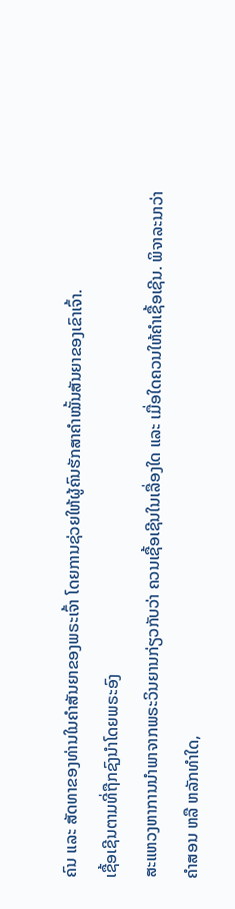ຄົນ ແລະ ສັດທາຂອງທ່ານໃນຄຳສັນຍາຂອງພຣະເຈົ້າ ໂດຍການຊ່ວຍໃຫ້ຜູ້ຄົນຮັກສາຄຳໝັ້ນສັນຍາຂອງເຂົາເຈົ້າ.
ເຊື້ອເຊີນຕາມທີ່ຖືກຊົງນຳໂດຍພຣະອົງ
ສະແຫວງຫາການນຳພາຈາກພຣະວິນຍານກ່ຽວກັບວ່າ ຄວນເຊື້ອເຊີນໃນເລື່ອງໃດ ແລະ ເມື່ອໃດຄວນໃຫ້ຄຳເຊື້ອເຊີນ. ພິຈາລະນາວ່າຄຳສອນ ຫລື ຫລັກທຳໃດ,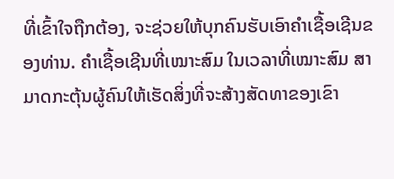ທີ່ເຂົ້າໃຈຖືກຕ້ອງ, ຈະຊ່ວຍໃຫ້ບຸກຄົນຮັບເອົາຄຳເຊື້ອເຊີນຂອງທ່ານ. ຄຳເຊື້ອເຊີນທີ່ເໝາະສົມ ໃນເວລາທີ່ເໝາະສົມ ສາມາດກະຕຸ້ນຜູ້ຄົນໃຫ້ເຮັດສິ່ງທີ່ຈະສ້າງສັດທາຂອງເຂົາ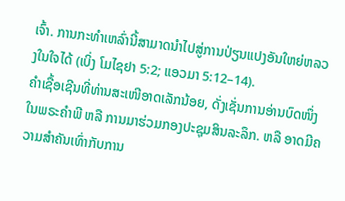ເຈົ້າ. ການກະທຳເຫລົ່ານີ້ສາມາດນຳໄປສູ່ການປ່ຽນແປງອັນໃຫຍ່ຫລວງໃນໃຈໄດ້ (ເບິ່ງ ໂມໄຊຢາ 5:2; ແອວມາ 5:12–14).
ຄຳເຊື້ອເຊີນທີ່ທ່ານສະເໜີອາດເລັກນ້ອຍ, ດັ່ງເຊັ່ນການອ່ານບົດໜຶ່ງໃນພຣະຄຳພີ ຫລື ການມາຮ່ວມກອງປະຊຸມສິນລະລຶກ. ຫລື ອາດມີຄວາມສຳຄັນເທົ່າກັບການ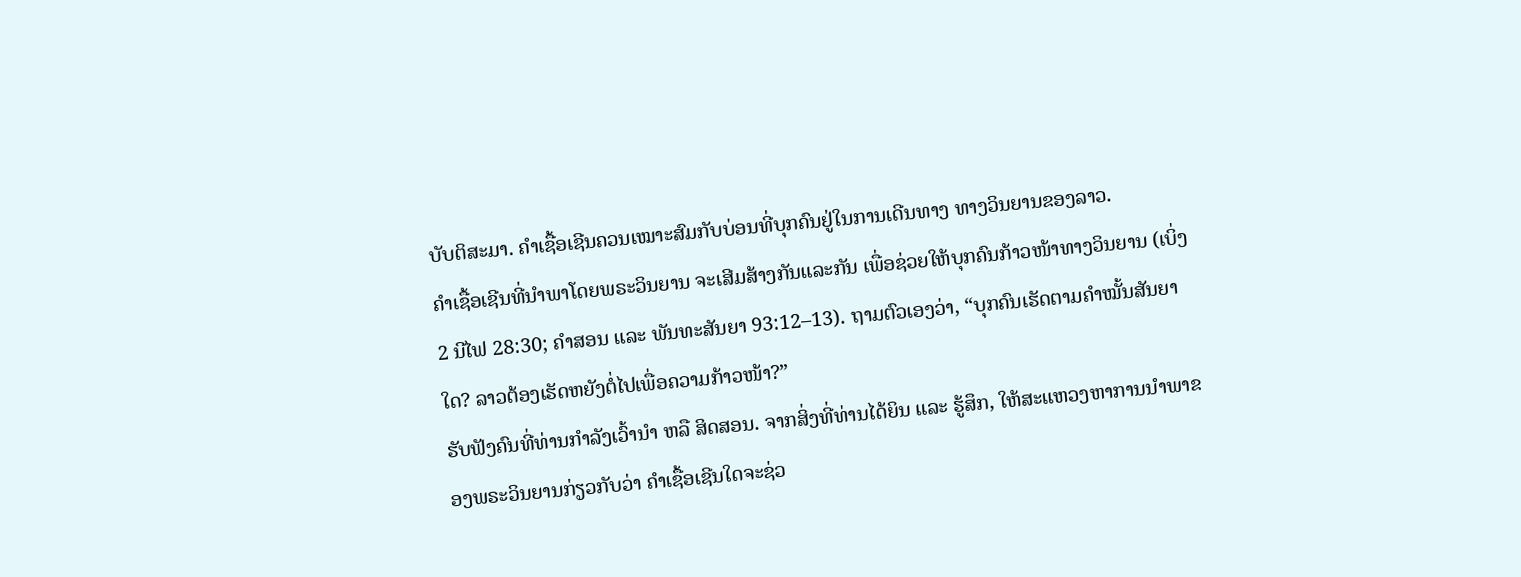ບັບຕິສະມາ. ຄຳເຊື້ອເຊີນຄວນເໝາະສົມກັບບ່ອນທີ່ບຸກຄົນຢູ່ໃນການເດີນທາງ ທາງວິນຍານຂອງລາວ.
ຄຳເຊື້ອເຊີນທີ່ນຳພາໂດຍພຣະວິນຍານ ຈະເສີມສ້າງກັນແລະກັນ ເພື່ອຊ່ວຍໃຫ້ບຸກຄົນກ້າວໜ້າທາງວິນຍານ (ເບິ່ງ 2 ນີໄຟ 28:30; ຄຳສອນ ແລະ ພັນທະສັນຍາ 93:12–13). ຖາມຕົວເອງວ່າ, “ບຸກຄົນເຮັດຕາມຄຳໝັ້ນສັນຍາໃດ? ລາວຕ້ອງເຮັດຫຍັງຕໍ່ໄປເພື່ອຄວາມກ້າວໜ້າ?”
ຮັບຟັງຄົນທີ່ທ່ານກຳລັງເວົ້ານຳ ຫລື ສິດສອນ. ຈາກສິ່ງທີ່ທ່ານໄດ້ຍິນ ແລະ ຮູ້ສຶກ, ໃຫ້ສະແຫວງຫາການນຳພາຂອງພຣະວິນຍານກ່ຽວກັບວ່າ ຄຳເຊື້ອເຊີນໃດຈະຊ່ວ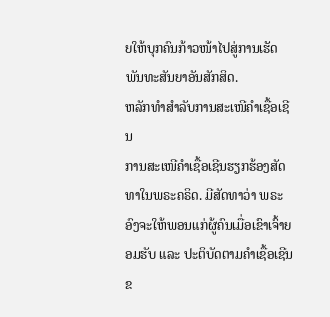ຍໃຫ້ບຸກຄົນກ້າວໜ້າໄປສູ່ການເຮັດພັນທະສັນຍາອັນສັກສິດ.
ຫລັກທຳສຳລັບການສະເໜີຄຳເຊື້ອເຊີນ
ການສະເໜີຄຳເຊື້ອເຊີນຮຽກຮ້ອງສັດທາໃນພຣະຄຣິດ. ມີສັດທາວ່າ ພຣະອົງຈະໃຫ້ພອນແກ່ຜູ້ຄົນເມື່ອເຂົາເຈົ້າຍອມຮັບ ແລະ ປະຕິບັດຕາມຄຳເຊື້ອເຊີນຂ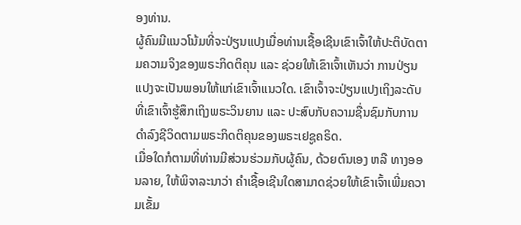ອງທ່ານ.
ຜູ້ຄົນມີແນວໂນ້ມທີ່ຈະປ່ຽນແປງເມື່ອທ່ານເຊື້ອເຊີນເຂົາເຈົ້າໃຫ້ປະຕິບັດຕາມຄວາມຈິງຂອງພຣະກິດຕິຄຸນ ແລະ ຊ່ວຍໃຫ້ເຂົາເຈົ້າເຫັນວ່າ ການປ່ຽນແປງຈະເປັນພອນໃຫ້ແກ່ເຂົາເຈົ້າແນວໃດ. ເຂົາເຈົ້າຈະປ່ຽນແປງເຖິງລະດັບທີ່ເຂົາເຈົ້າຮູ້ສຶກເຖິງພຣະວິນຍານ ແລະ ປະສົບກັບຄວາມຊື່ນຊົມກັບການດຳລົງຊີວິດຕາມພຣະກິດຕິຄຸນຂອງພຣະເຢຊູຄຣິດ.
ເມື່ອໃດກໍຕາມທີ່ທ່ານມີສ່ວນຮ່ວມກັບຜູ້ຄົນ, ດ້ວຍຕົນເອງ ຫລື ທາງອອນລາຍ, ໃຫ້ພິຈາລະນາວ່າ ຄຳເຊື້ອເຊີນໃດສາມາດຊ່ວຍໃຫ້ເຂົາເຈົ້າເພີ່ມຄວາມເຂັ້ມ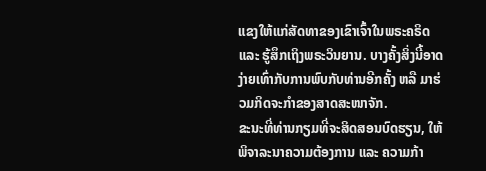ແຂງໃຫ້ແກ່ສັດທາຂອງເຂົາເຈົ້າໃນພຣະຄຣິດ ແລະ ຮູ້ສຶກເຖິງພຣະວິນຍານ. ບາງຄັ້ງສິ່ງນີ້ອາດງ່າຍເທົ່າກັບການພົບກັບທ່ານອີກຄັ້ງ ຫລື ມາຮ່ວມກິດຈະກຳຂອງສາດສະໜາຈັກ.
ຂະນະທີ່ທ່ານກຽມທີ່ຈະສິດສອນບົດຮຽນ, ໃຫ້ພິຈາລະນາຄວາມຕ້ອງການ ແລະ ຄວາມກ້າ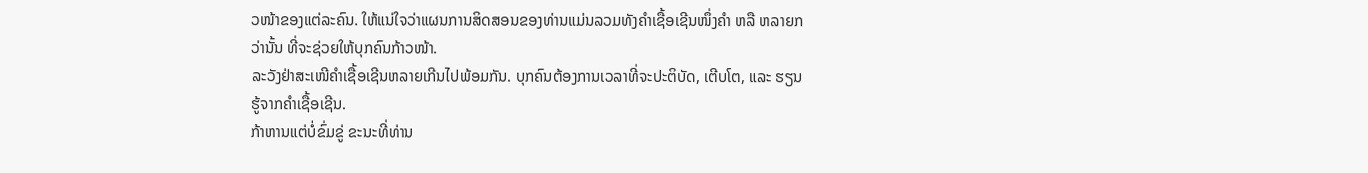ວໜ້າຂອງແຕ່ລະຄົນ. ໃຫ້ແນ່ໃຈວ່າແຜນການສິດສອນຂອງທ່ານແມ່ນລວມທັງຄຳເຊື້ອເຊີນໜຶ່ງຄຳ ຫລື ຫລາຍກວ່ານັ້ນ ທີ່ຈະຊ່ວຍໃຫ້ບຸກຄົນກ້າວໜ້າ.
ລະວັງຢ່າສະເໜີຄຳເຊື້ອເຊີນຫລາຍເກີນໄປພ້ອມກັນ. ບຸກຄົນຕ້ອງການເວລາທີ່ຈະປະຕິບັດ, ເຕີບໂຕ, ແລະ ຮຽນຮູ້ຈາກຄຳເຊື້ອເຊີນ.
ກ້າຫານແຕ່ບໍ່ຂົ່ມຂູ່ ຂະນະທີ່ທ່ານ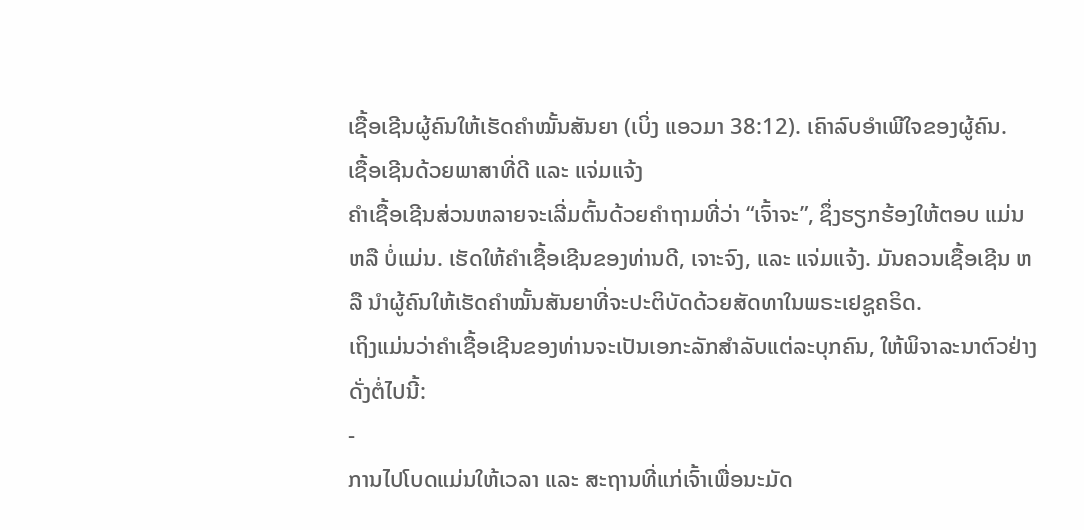ເຊື້ອເຊີນຜູ້ຄົນໃຫ້ເຮັດຄຳໝັ້ນສັນຍາ (ເບິ່ງ ແອວມາ 38:12). ເຄົາລົບອຳເພີໃຈຂອງຜູ້ຄົນ.
ເຊື້ອເຊີນດ້ວຍພາສາທີ່ດີ ແລະ ແຈ່ມແຈ້ງ
ຄຳເຊື້ອເຊີນສ່ວນຫລາຍຈະເລີ່ມຕົ້ນດ້ວຍຄຳຖາມທີ່ວ່າ “ເຈົ້າຈະ”, ຊຶ່ງຮຽກຮ້ອງໃຫ້ຕອບ ແມ່ນ ຫລື ບໍ່ແມ່ນ. ເຮັດໃຫ້ຄຳເຊື້ອເຊີນຂອງທ່ານດີ, ເຈາະຈົງ, ແລະ ແຈ່ມແຈ້ງ. ມັນຄວນເຊື້ອເຊີນ ຫລື ນຳຜູ້ຄົນໃຫ້ເຮັດຄຳໝັ້ນສັນຍາທີ່ຈະປະຕິບັດດ້ວຍສັດທາໃນພຣະເຢຊູຄຣິດ.
ເຖິງແມ່ນວ່າຄຳເຊື້ອເຊີນຂອງທ່ານຈະເປັນເອກະລັກສຳລັບແຕ່ລະບຸກຄົນ, ໃຫ້ພິຈາລະນາຕົວຢ່າງດັ່ງຕໍ່ໄປນີ້:
-
ການໄປໂບດແມ່ນໃຫ້ເວລາ ແລະ ສະຖານທີ່ແກ່ເຈົ້າເພື່ອນະມັດ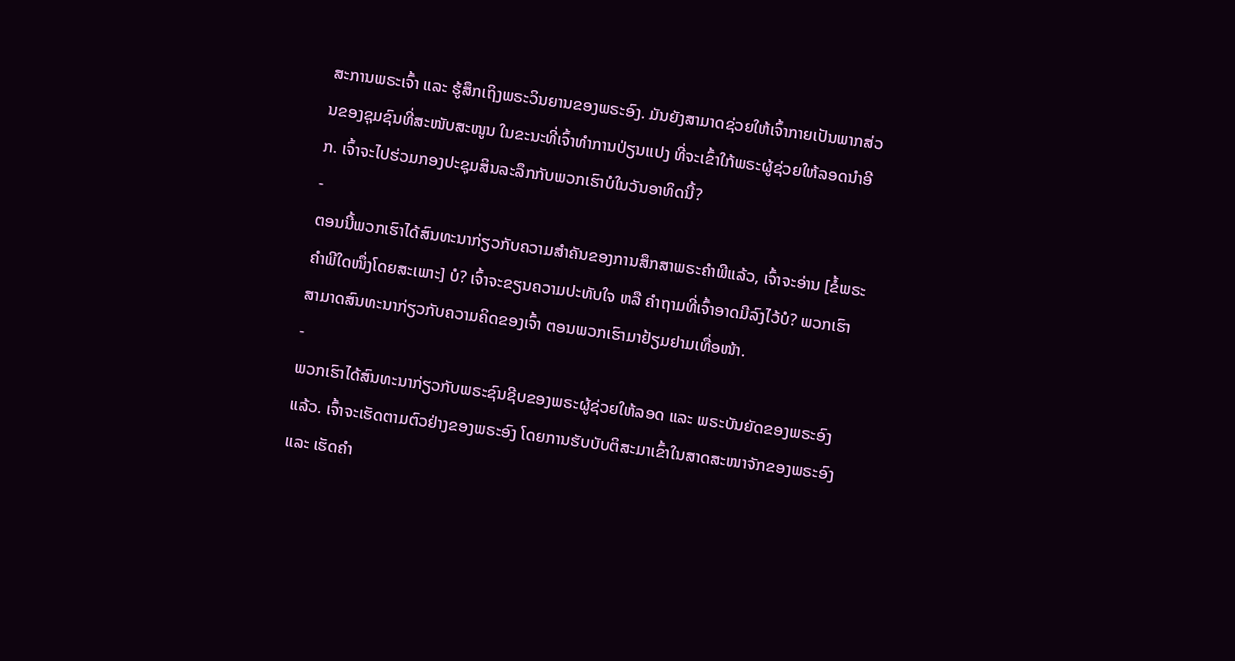ສະການພຣະເຈົ້າ ແລະ ຮູ້ສຶກເຖິງພຣະວິນຍານຂອງພຣະອົງ. ມັນຍັງສາມາດຊ່ວຍໃຫ້ເຈົ້າກາຍເປັນພາກສ່ວນຂອງຊຸມຊົນທີ່ສະໜັບສະໜູນ ໃນຂະນະທີ່ເຈົ້າທຳການປ່ຽນແປງ ທີ່ຈະເຂົ້າໃກ້ພຣະຜູ້ຊ່ວຍໃຫ້ລອດນຳອີກ. ເຈົ້າຈະໄປຮ່ວມກອງປະຊຸມສິນລະລຶກກັບພວກເຮົາບໍໃນວັນອາທິດນີ້?
-
ຕອນນີ້ພວກເຮົາໄດ້ສົນທະນາກ່ຽວກັບຄວາມສຳຄັນຂອງການສຶກສາພຣະຄຳພີແລ້ວ, ເຈົ້າຈະອ່ານ [ຂໍ້ພຣະຄຳພີໃດໜຶ່ງໂດຍສະເພາະ] ບໍ? ເຈົ້າຈະຂຽນຄວາມປະທັບໃຈ ຫລື ຄຳຖາມທີ່ເຈົ້າອາດມີລົງໄວ້ບໍ? ພວກເຮົາສາມາດສົນທະນາກ່ຽວກັບຄວາມຄິດຂອງເຈົ້າ ຕອນພວກເຮົາມາຢ້ຽມຢາມເທື່ອໜ້າ.
-
ພວກເຮົາໄດ້ສົນທະນາກ່ຽວກັບພຣະຊົນຊີບຂອງພຣະຜູ້ຊ່ວຍໃຫ້ລອດ ແລະ ພຣະບັນຍັດຂອງພຣະອົງແລ້ວ. ເຈົ້າຈະເຮັດຕາມຕົວຢ່າງຂອງພຣະອົງ ໂດຍການຮັບບັບຕິສະມາເຂົ້າໃນສາດສະໜາຈັກຂອງພຣະອົງ ແລະ ເຮັດຄຳ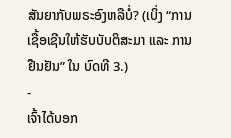ສັນຍາກັບພຣະອົງຫລືບໍ່? (ເບິ່ງ “ການເຊື້ອເຊີນໃຫ້ຮັບບັບຕິສະມາ ແລະ ການຢືນຢັນ” ໃນ ບົດທີ 3.)
-
ເຈົ້າໄດ້ບອກ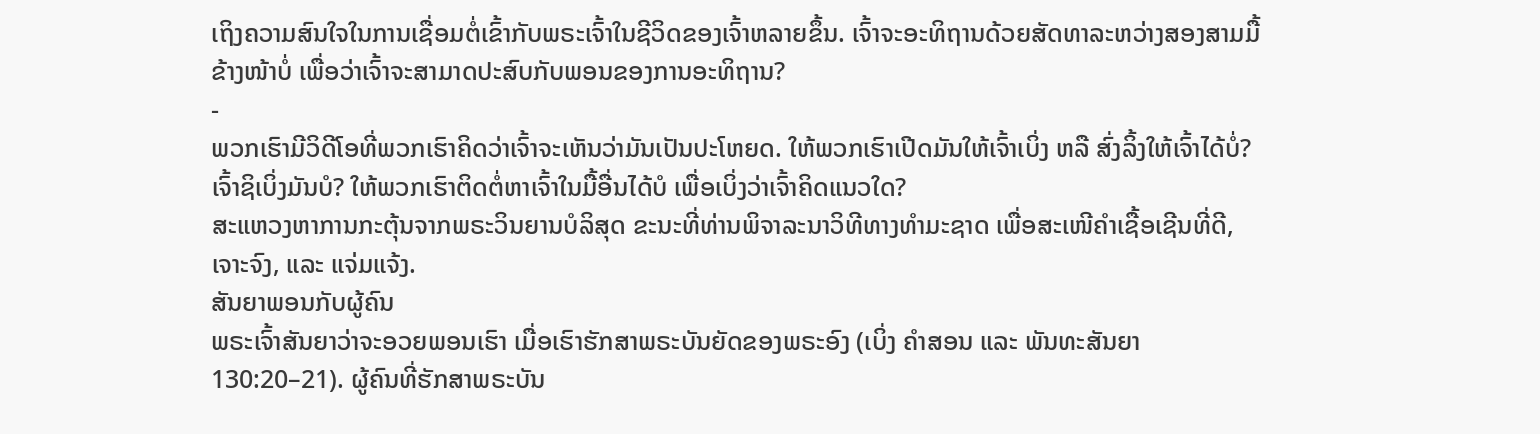ເຖິງຄວາມສົນໃຈໃນການເຊື່ອມຕໍ່ເຂົ້າກັບພຣະເຈົ້າໃນຊີວິດຂອງເຈົ້າຫລາຍຂຶ້ນ. ເຈົ້າຈະອະທິຖານດ້ວຍສັດທາລະຫວ່າງສອງສາມມື້ຂ້າງໜ້າບໍ່ ເພື່ອວ່າເຈົ້າຈະສາມາດປະສົບກັບພອນຂອງການອະທິຖານ?
-
ພວກເຮົາມີວິດີໂອທີ່ພວກເຮົາຄິດວ່າເຈົ້າຈະເຫັນວ່າມັນເປັນປະໂຫຍດ. ໃຫ້ພວກເຮົາເປີດມັນໃຫ້ເຈົ້າເບິ່ງ ຫລື ສົ່ງລິ້ງໃຫ້ເຈົ້າໄດ້ບໍ່? ເຈົ້າຊິເບິ່ງມັນບໍ? ໃຫ້ພວກເຮົາຕິດຕໍ່ຫາເຈົ້າໃນມື້ອື່ນໄດ້ບໍ ເພື່ອເບິ່ງວ່າເຈົ້າຄິດແນວໃດ?
ສະແຫວງຫາການກະຕຸ້ນຈາກພຣະວິນຍານບໍລິສຸດ ຂະນະທີ່ທ່ານພິຈາລະນາວິທີທາງທຳມະຊາດ ເພື່ອສະເໜີຄຳເຊື້ອເຊີນທີ່ດີ, ເຈາະຈົງ, ແລະ ແຈ່ມແຈ້ງ.
ສັນຍາພອນກັບຜູ້ຄົນ
ພຣະເຈົ້າສັນຍາວ່າຈະອວຍພອນເຮົາ ເມື່ອເຮົາຮັກສາພຣະບັນຍັດຂອງພຣະອົງ (ເບິ່ງ ຄຳສອນ ແລະ ພັນທະສັນຍາ 130:20–21). ຜູ້ຄົນທີ່ຮັກສາພຣະບັນ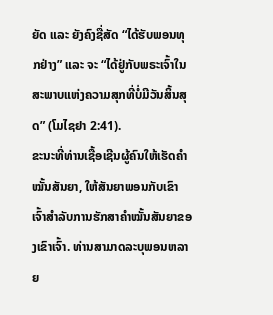ຍັດ ແລະ ຍັງຄົງຊື່ສັດ “ໄດ້ຮັບພອນທຸກຢ່າງ” ແລະ ຈະ “ໄດ້ຢູ່ກັບພຣະເຈົ້າໃນສະພາບແຫ່ງຄວາມສຸກທີ່ບໍ່ມີວັນສິ້ນສຸດ” (ໂມໄຊຢາ 2:41).
ຂະນະທີ່ທ່ານເຊື້ອເຊີນຜູ້ຄົນໃຫ້ເຮັດຄຳໝັ້ນສັນຍາ, ໃຫ້ສັນຍາພອນກັບເຂົາເຈົ້າສຳລັບການຮັກສາຄຳໝັ້ນສັນຍາຂອງເຂົາເຈົ້າ. ທ່ານສາມາດລະບຸພອນຫລາຍ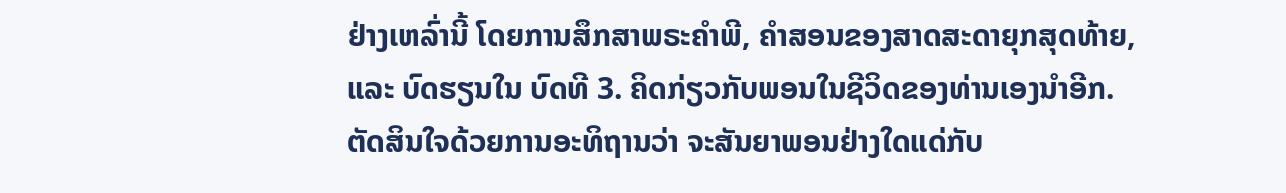ຢ່າງເຫລົ່ານີ້ ໂດຍການສຶກສາພຣະຄຳພີ, ຄຳສອນຂອງສາດສະດາຍຸກສຸດທ້າຍ, ແລະ ບົດຮຽນໃນ ບົດທີ 3. ຄິດກ່ຽວກັບພອນໃນຊີວິດຂອງທ່ານເອງນຳອີກ. ຕັດສິນໃຈດ້ວຍການອະທິຖານວ່າ ຈະສັນຍາພອນຢ່າງໃດແດ່ກັບ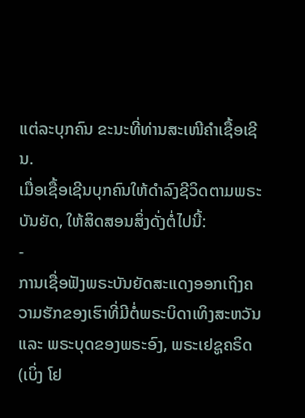ແຕ່ລະບຸກຄົນ ຂະນະທີ່ທ່ານສະເໜີຄຳເຊື້ອເຊີນ.
ເມື່ອເຊື້ອເຊີນບຸກຄົນໃຫ້ດຳລົງຊີວິດຕາມພຣະບັນຍັດ, ໃຫ້ສິດສອນສິ່ງດັ່ງຕໍ່ໄປນີ້:
-
ການເຊື່ອຟັງພຣະບັນຍັດສະແດງອອກເຖິງຄວາມຮັກຂອງເຮົາທີ່ມີຕໍ່ພຣະບິດາເທິງສະຫວັນ ແລະ ພຣະບຸດຂອງພຣະອົງ, ພຣະເຢຊູຄຣິດ (ເບິ່ງ ໂຢ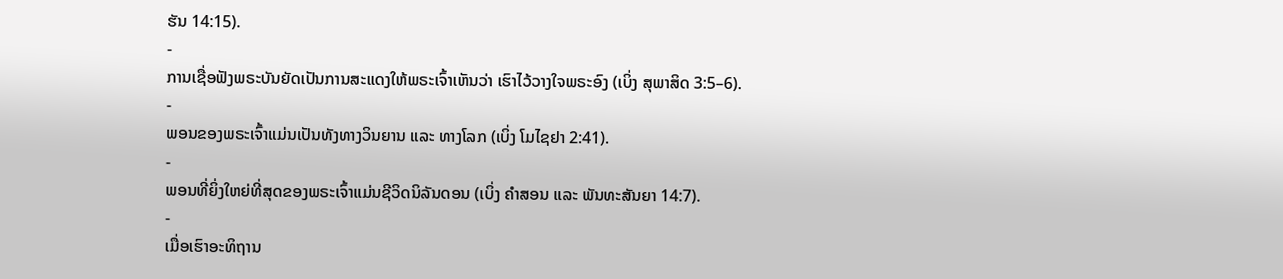ຮັນ 14:15).
-
ການເຊື່ອຟັງພຣະບັນຍັດເປັນການສະແດງໃຫ້ພຣະເຈົ້າເຫັນວ່າ ເຮົາໄວ້ວາງໃຈພຣະອົງ (ເບິ່ງ ສຸພາສິດ 3:5–6).
-
ພອນຂອງພຣະເຈົ້າແມ່ນເປັນທັງທາງວິນຍານ ແລະ ທາງໂລກ (ເບິ່ງ ໂມໄຊຢາ 2:41).
-
ພອນທີ່ຍິ່ງໃຫຍ່ທີ່ສຸດຂອງພຣະເຈົ້າແມ່ນຊີວິດນິລັນດອນ (ເບິ່ງ ຄຳສອນ ແລະ ພັນທະສັນຍາ 14:7).
-
ເມື່ອເຮົາອະທິຖານ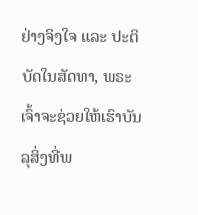ຢ່າງຈິງໃຈ ແລະ ປະຕິບັດໃນສັດທາ, ພຣະເຈົ້າຈະຊ່ວຍໃຫ້ເຮົາບັນລຸສິ່ງທີ່ພ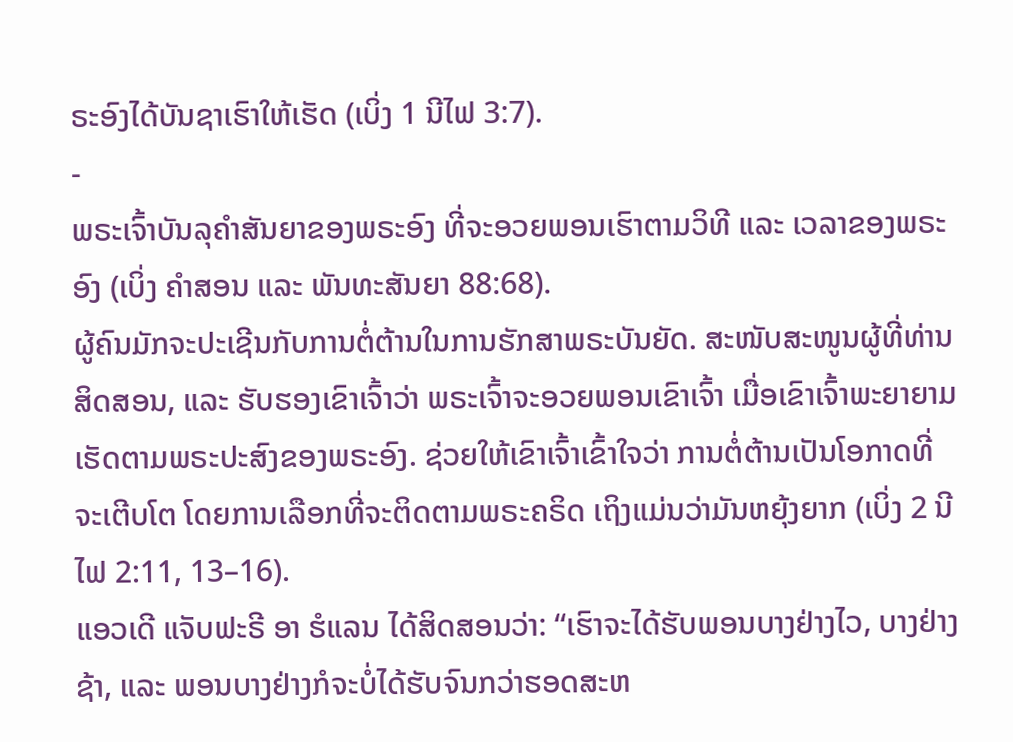ຣະອົງໄດ້ບັນຊາເຮົາໃຫ້ເຮັດ (ເບິ່ງ 1 ນີໄຟ 3:7).
-
ພຣະເຈົ້າບັນລຸຄຳສັນຍາຂອງພຣະອົງ ທີ່ຈະອວຍພອນເຮົາຕາມວິທີ ແລະ ເວລາຂອງພຣະອົງ (ເບິ່ງ ຄຳສອນ ແລະ ພັນທະສັນຍາ 88:68).
ຜູ້ຄົນມັກຈະປະເຊີນກັບການຕໍ່ຕ້ານໃນການຮັກສາພຣະບັນຍັດ. ສະໜັບສະໜູນຜູ້ທີ່ທ່ານສິດສອນ, ແລະ ຮັບຮອງເຂົາເຈົ້າວ່າ ພຣະເຈົ້າຈະອວຍພອນເຂົາເຈົ້າ ເມື່ອເຂົາເຈົ້າພະຍາຍາມເຮັດຕາມພຣະປະສົງຂອງພຣະອົງ. ຊ່ວຍໃຫ້ເຂົາເຈົ້າເຂົ້າໃຈວ່າ ການຕໍ່ຕ້ານເປັນໂອກາດທີ່ຈະເຕີບໂຕ ໂດຍການເລືອກທີ່ຈະຕິດຕາມພຣະຄຣິດ ເຖິງແມ່ນວ່າມັນຫຍຸ້ງຍາກ (ເບິ່ງ 2 ນີໄຟ 2:11, 13–16).
ແອວເດີ ແຈັບຟະຣີ ອາ ຮໍແລນ ໄດ້ສິດສອນວ່າ: “ເຮົາຈະໄດ້ຮັບພອນບາງຢ່າງໄວ, ບາງຢ່າງຊ້າ, ແລະ ພອນບາງຢ່າງກໍຈະບໍ່ໄດ້ຮັບຈົນກວ່າຮອດສະຫ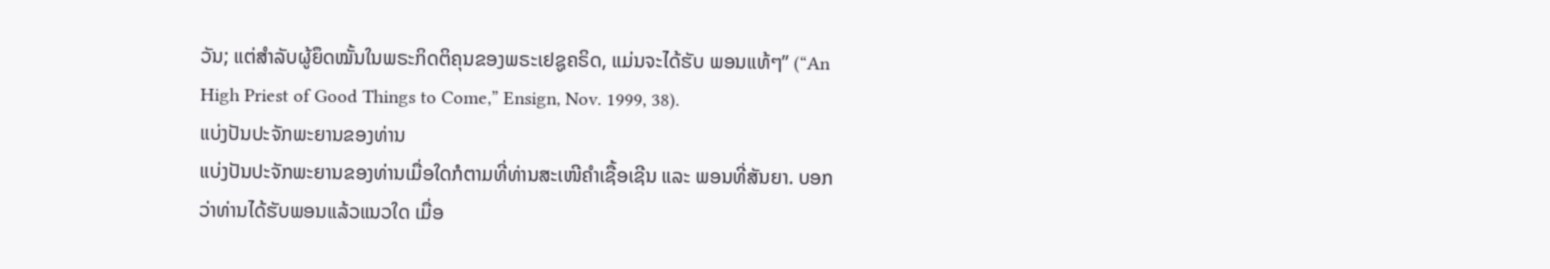ວັນ; ແຕ່ສຳລັບຜູ້ຍຶດໝັ້ນໃນພຣະກິດຕິຄຸນຂອງພຣະເຢຊູຄຣິດ, ແມ່ນຈະໄດ້ຮັບ ພອນແທ້ໆ” (“An High Priest of Good Things to Come,” Ensign, Nov. 1999, 38).
ແບ່ງປັນປະຈັກພະຍານຂອງທ່ານ
ແບ່ງປັນປະຈັກພະຍານຂອງທ່ານເມື່ອໃດກໍຕາມທີ່ທ່ານສະເໜີຄຳເຊື້ອເຊີນ ແລະ ພອນທີ່ສັນຍາ. ບອກວ່າທ່ານໄດ້ຮັບພອນແລ້ວແນວໃດ ເມື່ອ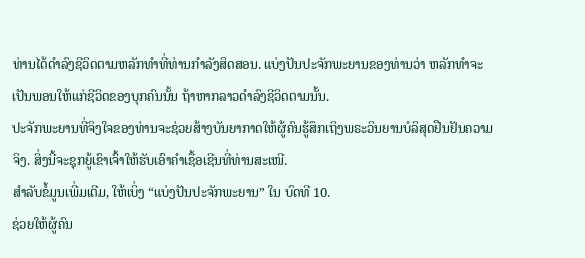ທ່ານໄດ້ດຳລົງຊີວິດຕາມຫລັກທຳທີ່ທ່ານກຳລັງສິດສອນ. ແບ່ງປັນປະຈັກພະຍານຂອງທ່ານວ່າ ຫລັກທຳຈະເປັນພອນໃຫ້ແກ່ຊີວິດຂອງບຸກຄົນນັ້ນ ຖ້າຫາກລາວດຳລົງຊີວິດຕາມນັ້ນ.
ປະຈັກພະຍານທີ່ຈິງໃຈຂອງທ່ານຈະຊ່ວຍສ້າງບັນຍາກາດໃຫ້ຜູ້ຄົນຮູ້ສຶກເຖິງພຣະວິນຍານບໍລິສຸດຢືນຢັນຄວາມຈິງ. ສິ່ງນີ້ຈະຊຸກຍູ້ເຂົາເຈົ້າໃຫ້ຮັບເອົາຄຳເຊື້ອເຊີນທີ່ທ່ານສະເໜີ.
ສຳລັບຂໍ້ມູນເພີ່ມເຕີມ, ໃຫ້ເບິ່ງ “ແບ່ງປັນປະຈັກພະຍານ” ໃນ ບົດທີ 10.
ຊ່ວຍໃຫ້ຜູ້ຄົນ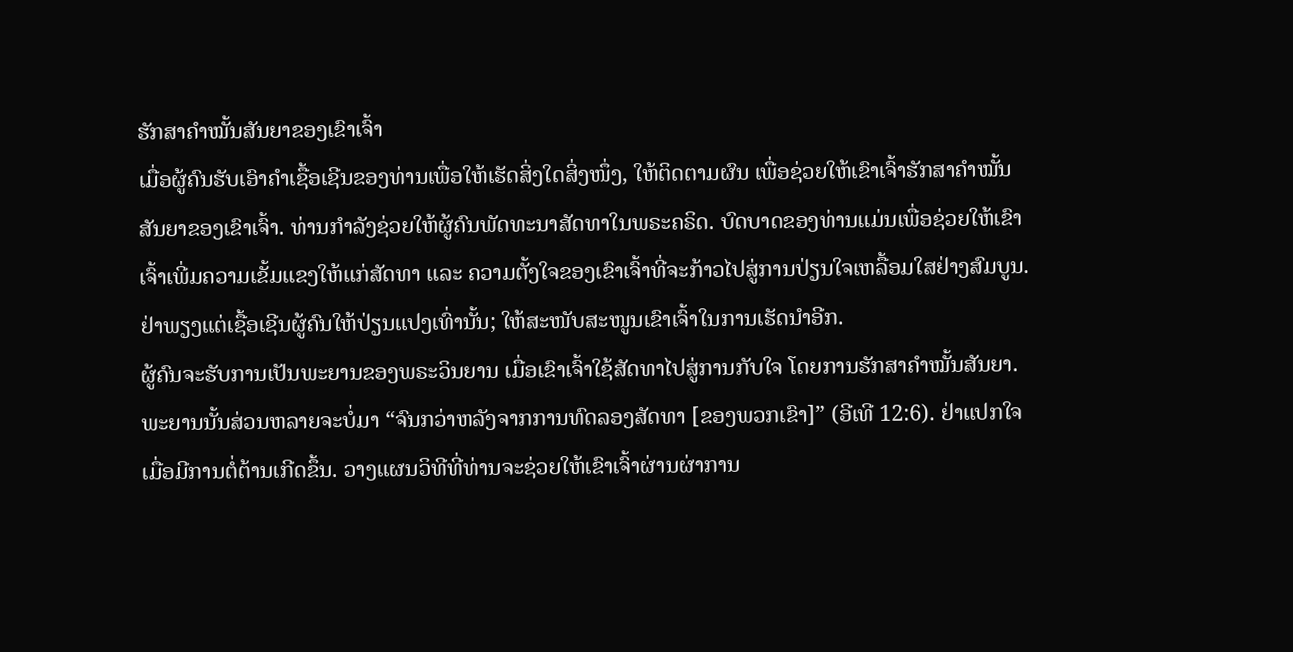ຮັກສາຄຳໝັ້ນສັນຍາຂອງເຂົາເຈົ້າ
ເມື່ອຜູ້ຄົນຮັບເອົາຄຳເຊື້ອເຊີນຂອງທ່ານເພື່ອໃຫ້ເຮັດສິ່ງໃດສິ່ງໜຶ່ງ, ໃຫ້ຕິດຕາມຜົນ ເພື່ອຊ່ວຍໃຫ້ເຂົາເຈົ້າຮັກສາຄຳໝັ້ນສັນຍາຂອງເຂົາເຈົ້າ. ທ່ານກຳລັງຊ່ວຍໃຫ້ຜູ້ຄົນພັດທະນາສັດທາໃນພຣະຄຣິດ. ບົດບາດຂອງທ່ານແມ່ນເພື່ອຊ່ວຍໃຫ້ເຂົາເຈົ້າເພີ່ມຄວາມເຂັ້ມແຂງໃຫ້ແກ່ສັດທາ ແລະ ຄວາມຕັ້ງໃຈຂອງເຂົາເຈົ້າທີ່ຈະກ້າວໄປສູ່ການປ່ຽນໃຈເຫລື້ອມໃສຢ່າງສົມບູນ. ຢ່າພຽງແຕ່ເຊື້ອເຊີນຜູ້ຄົນໃຫ້ປ່ຽນແປງເທົ່ານັ້ນ; ໃຫ້ສະໜັບສະໜູນເຂົາເຈົ້າໃນການເຮັດນຳອີກ.
ຜູ້ຄົນຈະຮັບການເປັນພະຍານຂອງພຣະວິນຍານ ເມື່ອເຂົາເຈົ້າໃຊ້ສັດທາໄປສູ່ການກັບໃຈ ໂດຍການຮັກສາຄຳໝັ້ນສັນຍາ. ພະຍານນັ້ນສ່ວນຫລາຍຈະບໍ່ມາ “ຈົນກວ່າຫລັງຈາກການທົດລອງສັດທາ [ຂອງພວກເຂົາ]” (ອີເທີ 12:6). ຢ່າແປກໃຈເມື່ອມີການຕໍ່ຕ້ານເກີດຂຶ້ນ. ວາງແຜນວິທີທີ່ທ່ານຈະຊ່ວຍໃຫ້ເຂົາເຈົ້າຜ່ານຜ່າການ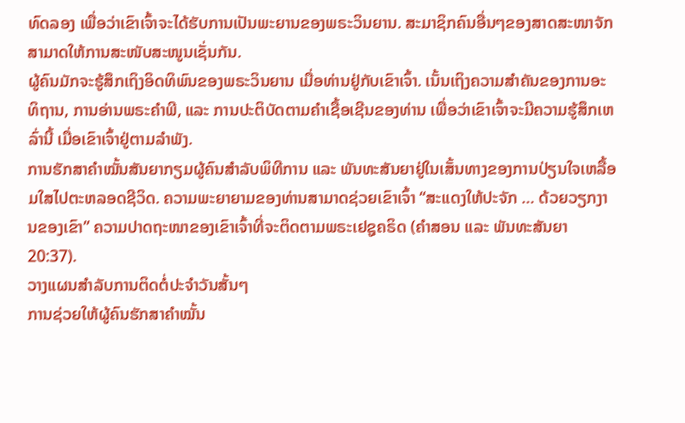ທົດລອງ ເພື່ອວ່າເຂົາເຈົ້າຈະໄດ້ຮັບການເປັນພະຍານຂອງພຣະວິນຍານ. ສະມາຊິກຄົນອື່ນໆຂອງສາດສະໜາຈັກສາມາດໃຫ້ການສະໜັບສະໜູນເຊັ່ນກັນ.
ຜູ້ຄົນມັກຈະຮູ້ສຶກເຖິງອິດທິພົນຂອງພຣະວິນຍານ ເມື່ອທ່ານຢູ່ກັບເຂົາເຈົ້າ. ເນັ້ນເຖິງຄວາມສຳຄັນຂອງການອະທິຖານ, ການອ່ານພຣະຄຳພີ, ແລະ ການປະຕິບັດຕາມຄຳເຊື້ອເຊີນຂອງທ່ານ ເພື່ອວ່າເຂົາເຈົ້າຈະມີຄວາມຮູ້ສຶກເຫລົ່ານີ້ ເມື່ອເຂົາເຈົ້າຢູ່ຕາມລຳພັງ.
ການຮັກສາຄຳໝັ້ນສັນຍາກຽມຜູ້ຄົນສຳລັບພິທີການ ແລະ ພັນທະສັນຍາຢູ່ໃນເສັ້ນທາງຂອງການປ່ຽນໃຈເຫລື້ອມໃສໄປຕະຫລອດຊີວິດ. ຄວາມພະຍາຍາມຂອງທ່ານສາມາດຊ່ວຍເຂົາເຈົ້າ “ສະແດງໃຫ້ປະຈັກ … ດ້ວຍວຽກງານຂອງເຂົາ” ຄວາມປາດຖະໜາຂອງເຂົາເຈົ້າທີ່ຈະຕິດຕາມພຣະເຢຊູຄຣິດ (ຄຳສອນ ແລະ ພັນທະສັນຍາ 20:37).
ວາງແຜນສຳລັບການຕິດຕໍ່ປະຈຳວັນສັ້ນໆ
ການຊ່ວຍໃຫ້ຜູ້ຄົນຮັກສາຄຳໝັ້ນ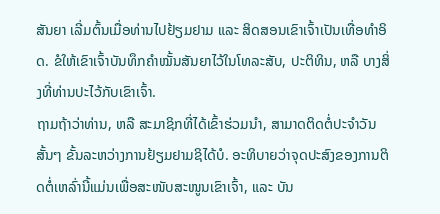ສັນຍາ ເລີ່ມຕົ້ນເມື່ອທ່ານໄປຢ້ຽມຢາມ ແລະ ສິດສອນເຂົາເຈົ້າເປັນເທື່ອທຳອິດ. ຂໍໃຫ້ເຂົາເຈົ້າບັນທຶກຄຳໝັ້ນສັນຍາໄວ້ໃນໂທລະສັບ, ປະຕິທິນ, ຫລື ບາງສິ່ງທີ່ທ່ານປະໄວ້ກັບເຂົາເຈົ້າ.
ຖາມຖ້າວ່າທ່ານ, ຫລື ສະມາຊິກທີ່ໄດ້ເຂົ້າຮ່ວມນຳ, ສາມາດຕິດຕໍ່ປະຈຳວັນສັ້ນໆ ຂັ້ນລະຫວ່າງການຢ້ຽມຢາມຊິໄດ້ບໍ. ອະທິບາຍວ່າຈຸດປະສົງຂອງການຕິດຕໍ່ເຫລົ່ານີ້ແມ່ນເພື່ອສະໜັບສະໜູນເຂົາເຈົ້າ, ແລະ ບັນ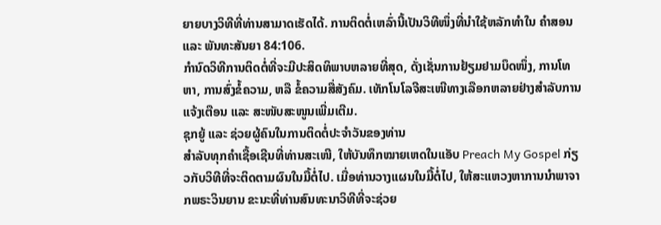ຍາຍບາງວິທີທີ່ທ່ານສາມາດເຮັດໄດ້. ການຕິດຕໍ່ເຫລົ່ານີ້ເປັນວິທີໜຶ່ງທີ່ນຳໃຊ້ຫລັກທຳໃນ ຄຳສອນ ແລະ ພັນທະສັນຍາ 84:106.
ກຳນົດວິທີການຕິດຕໍ່ທີ່ຈະມີປະສິດທິພາບຫລາຍທີ່ສຸດ, ດັ່ງເຊັ່ນການຢ້ຽມຢາມບຶດໜຶ່ງ, ການໂທຫາ, ການສົ່ງຂໍ້ຄວາມ, ຫລື ຂໍ້ຄວາມສື່ສັງຄົມ. ເທັກໂນໂລຈີສະເໜີທາງເລືອກຫລາຍຢ່າງສຳລັບການແຈ້ງເຕືອນ ແລະ ສະໜັບສະໜູນເພີ່ມເຕີມ.
ຊຸກຍູ້ ແລະ ຊ່ວຍຜູ້ຄົນໃນການຕິດຕໍ່ປະຈຳວັນຂອງທ່ານ
ສຳລັບທຸກຄຳເຊື້ອເຊີນທີ່ທ່ານສະເໜີ, ໃຫ້ບັນທຶກໝາຍເຫດໃນແອັບ Preach My Gospel ກ່ຽວກັບວິທີທີ່ຈະຕິດຕາມຜົນໃນມື້ຕໍ່ໄປ. ເມື່ອທ່ານວາງແຜນໃນມື້ຕໍ່ໄປ, ໃຫ້ສະແຫວງຫາການນຳພາຈາກພຣະວິນຍານ ຂະນະທີ່ທ່ານສົນທະນາວິທີທີ່ຈະຊ່ວຍ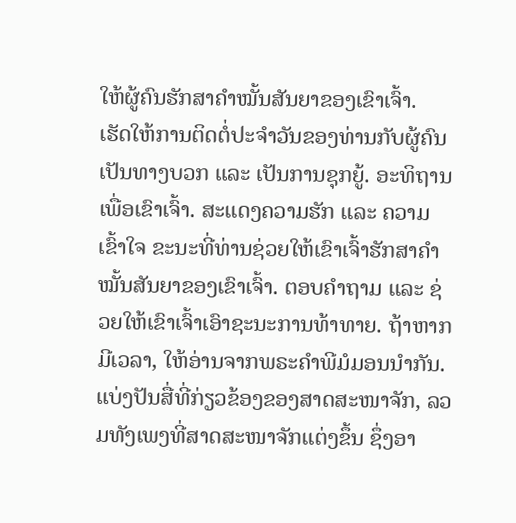ໃຫ້ຜູ້ຄົນຮັກສາຄຳໝັ້ນສັນຍາຂອງເຂົາເຈົ້າ.
ເຮັດໃຫ້ການຕິດຕໍ່ປະຈຳວັນຂອງທ່ານກັບຜູ້ຄົນເປັນທາງບວກ ແລະ ເປັນການຊຸກຍູ້. ອະທິຖານເພື່ອເຂົາເຈົ້າ. ສະແດງຄວາມຮັກ ແລະ ຄວາມເຂົ້າໃຈ ຂະນະທີ່ທ່ານຊ່ວຍໃຫ້ເຂົາເຈົ້າຮັກສາຄຳໝັ້ນສັນຍາຂອງເຂົາເຈົ້າ. ຕອບຄຳຖາມ ແລະ ຊ່ວຍໃຫ້ເຂົາເຈົ້າເອົາຊະນະການທ້າທາຍ. ຖ້າຫາກມີເວລາ, ໃຫ້ອ່ານຈາກພຣະຄຳພີມໍມອນນຳກັນ. ແບ່ງປັນສື່ທີ່ກ່ຽວຂ້ອງຂອງສາດສະໜາຈັກ, ລວມທັງເພງທີ່ສາດສະໜາຈັກແຕ່ງຂຶ້ນ ຊຶ່ງອາ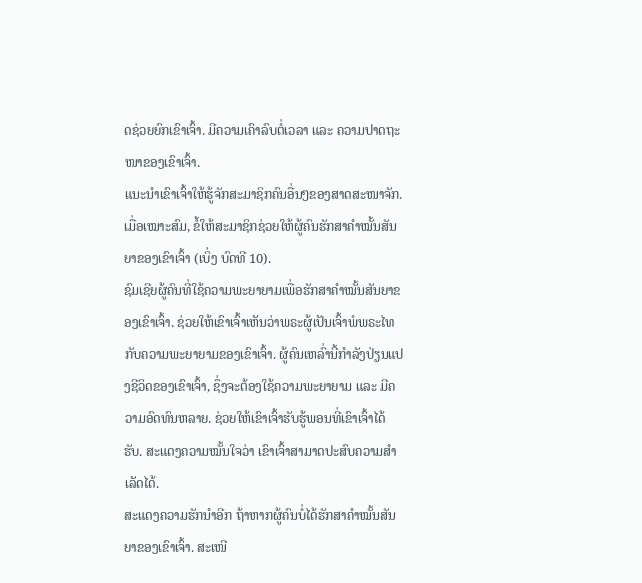ດຊ່ວຍຍົກເຂົາເຈົ້າ. ມີຄວາມເຄົາລົບຕໍ່ເວລາ ແລະ ຄວາມປາດຖະໜາຂອງເຂົາເຈົ້າ.
ແນະນຳເຂົາເຈົ້າໃຫ້ຮູ້ຈັກສະມາຊິກຄົນອື່ນໆຂອງສາດສະໜາຈັກ. ເມື່ອເໝາະສົມ, ຂໍ້ໃຫ້ສະມາຊິກຊ່ວຍໃຫ້ຜູ້ຄົນຮັກສາຄຳໝັ້ນສັນຍາຂອງເຂົາເຈົ້າ (ເບິ່ງ ບົດທີ 10).
ຊົມເຊີຍຜູ້ຄົນທີ່ໃຊ້ຄວາມພະຍາຍາມເພື່ອຮັກສາຄຳໝັ້ນສັນຍາຂອງເຂົາເຈົ້າ. ຊ່ວຍໃຫ້ເຂົາເຈົ້າເຫັນວ່າພຣະຜູ້ເປັນເຈົ້າພໍພຣະໄທກັບຄວາມພະຍາຍາມຂອງເຂົາເຈົ້າ. ຜູ້ຄົນເຫລົ່ານີ້ກຳລັງປ່ຽນແປງຊີວິດຂອງເຂົາເຈົ້າ, ຊຶ່ງຈະຕ້ອງໃຊ້ຄວາມພະຍາຍາມ ແລະ ມີຄວາມອົດທົນຫລາຍ. ຊ່ວຍໃຫ້ເຂົາເຈົ້າຮັບຮູ້ພອນທີ່ເຂົາເຈົ້າໄດ້ຮັບ. ສະແດງຄວາມໝັ້ນໃຈວ່າ ເຂົາເຈົ້າສາມາດປະສົບຄວາມສຳເລັດໄດ້.
ສະແດງຄວາມຮັກນຳອີກ ຖ້າຫາກຜູ້ຄົນບໍ່ໄດ້ຮັກສາຄຳໝັ້ນສັນຍາຂອງເຂົາເຈົ້າ. ສະເໜີ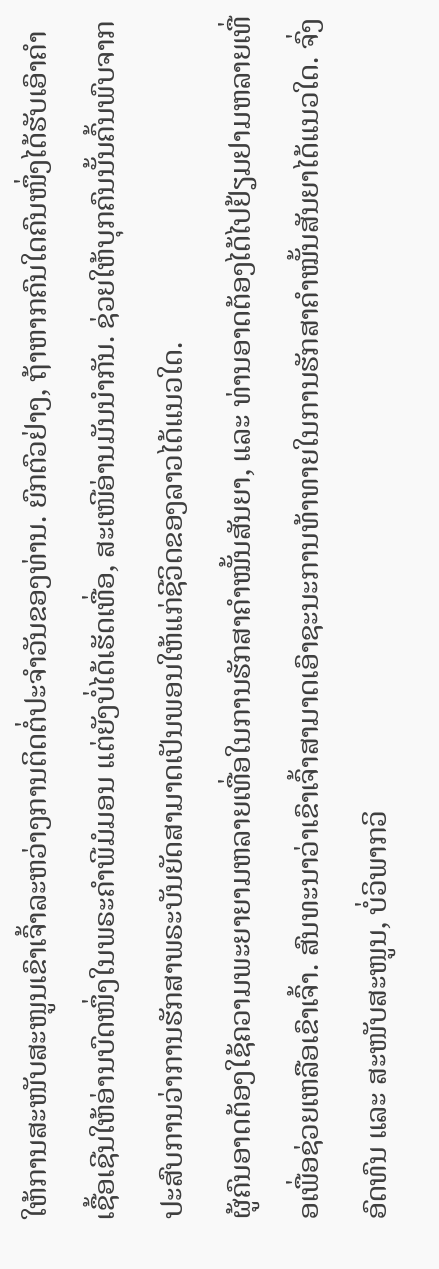ໃຫ້ການສະໜັບສະໜູນເຂົາເຈົ້າລະຫວ່າງການຕິດຕໍ່ປະຈຳວັນຂອງທ່ານ. ຍົກຕົວຢ່າງ, ຖ້າຫາກຄົນໃດຄົນໜຶ່ງໄດ້ຮັບເອົາຄຳເຊື້ອເຊີນໃຫ້ອ່ານບົດໜຶ່ງໃນພຣະຄຳພີມໍມອນ ແຕ່ຍັງບໍ່ໄດ້ເຮັດເທື່ອ, ສະເໜີອ່ານມັນນຳກັນ. ຊ່ວຍໃຫ້ບຸກຄົນນັ້ນຄົ້ນພົບຈາກປະສົບການວ່າການຮັກສາພຣະບັນຍັດສາມາດເປັນພອນໃຫ້ແກ່ຊີວິດຂອງລາວໄດ້ແນວໃດ.
ຜູ້ຄົນອາດຕ້ອງໃຊ້ຄວາມພະຍາຍາມຫລາຍເທື່ອໃນການຮັກສາຄຳໝັ້ນສັນຍາ, ແລະ ທ່ານອາດຕ້ອງໄດ້ໄປຢ້ຽມຢາມຫລາຍເທື່ອເພື່ອຊ່ວຍເຫລືອເຂົາເຈົ້າ. ສົນທະນາວ່າເຂົາເຈົ້າສາມາດເອົາຊະນະການທ້າທາຍໃນການຮັກສາຄຳໝັ້ນສັນຍາໄດ້ແນວໃດ. ຈົ່ງອົດທົນ ແລະ ສະໜັບສະໜູນ, ບໍ່ວິພາກວິ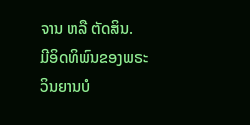ຈານ ຫລື ຕັດສິນ.
ມີອິດທິພົນຂອງພຣະວິນຍານບໍ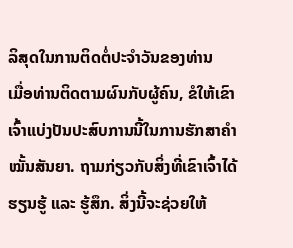ລິສຸດໃນການຕິດຕໍ່ປະຈຳວັນຂອງທ່ານ
ເມື່ອທ່ານຕິດຕາມຜົນກັບຜູ້ຄົນ, ຂໍໃຫ້ເຂົາເຈົ້າແບ່ງປັນປະສົບການນີ້ໃນການຮັກສາຄຳໝັ້ນສັນຍາ. ຖາມກ່ຽວກັບສິ່ງທີ່ເຂົາເຈົ້າໄດ້ຮຽນຮູ້ ແລະ ຮູ້ສຶກ. ສິ່ງນີ້ຈະຊ່ວຍໃຫ້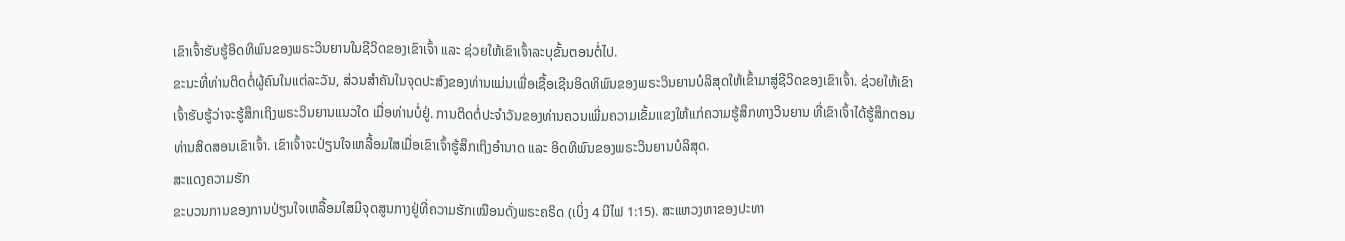ເຂົາເຈົ້າຮັບຮູ້ອິດທິພົນຂອງພຣະວິນຍານໃນຊີວິດຂອງເຂົາເຈົ້າ ແລະ ຊ່ວຍໃຫ້ເຂົາເຈົ້າລະບຸຂັ້ນຕອນຕໍ່ໄປ.
ຂະນະທີ່ທ່ານຕິດຕໍ່ຜູ້ຄົນໃນແຕ່ລະວັນ, ສ່ວນສຳຄັນໃນຈຸດປະສົງຂອງທ່ານແມ່ນເພື່ອເຊື້ອເຊີນອິດທິພົນຂອງພຣະວິນຍານບໍລິສຸດໃຫ້ເຂົ້າມາສູ່ຊີວິດຂອງເຂົາເຈົ້າ. ຊ່ວຍໃຫ້ເຂົາເຈົ້າຮັບຮູ້ວ່າຈະຮູ້ສຶກເຖິງພຣະວິນຍານແນວໃດ ເມື່ອທ່ານບໍ່ຢູ່. ການຕິດຕໍ່ປະຈຳວັນຂອງທ່ານຄວນເພີ່ມຄວາມເຂັ້ມແຂງໃຫ້ແກ່ຄວາມຮູ້ສຶກທາງວິນຍານ ທີ່ເຂົາເຈົ້າໄດ້ຮູ້ສຶກຕອນທ່ານສິດສອນເຂົາເຈົ້າ. ເຂົາເຈົ້າຈະປ່ຽນໃຈເຫລື້ອມໃສເມື່ອເຂົາເຈົ້າຮູ້ສຶກເຖິງອຳນາດ ແລະ ອິດທິພົນຂອງພຣະວິນຍານບໍລິສຸດ.
ສະແດງຄວາມຮັກ
ຂະບວນການຂອງການປ່ຽນໃຈເຫລື້ອມໃສມີຈຸດສູນກາງຢູ່ທີ່ຄວາມຮັກເໝືອນດັ່ງພຣະຄຣິດ (ເບິ່ງ 4 ນີໄຟ 1:15). ສະແຫວງຫາຂອງປະທາ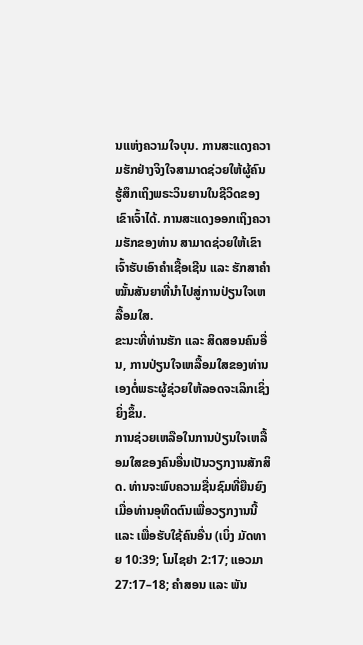ນແຫ່ງຄວາມໃຈບຸນ. ການສະແດງຄວາມຮັກຢ່າງຈິງໃຈສາມາດຊ່ວຍໃຫ້ຜູ້ຄົນຮູ້ສຶກເຖິງພຣະວິນຍານໃນຊີວິດຂອງເຂົາເຈົ້າໄດ້. ການສະແດງອອກເຖິງຄວາມຮັກຂອງທ່ານ ສາມາດຊ່ວຍໃຫ້ເຂົາເຈົ້າຮັບເອົາຄຳເຊື້ອເຊີນ ແລະ ຮັກສາຄຳໝັ້ນສັນຍາທີ່ນຳໄປສູ່ການປ່ຽນໃຈເຫລື້ອມໃສ.
ຂະນະທີ່ທ່ານຮັກ ແລະ ສິດສອນຄົນອື່ນ, ການປ່ຽນໃຈເຫລື້ອມໃສຂອງທ່ານເອງຕໍ່ພຣະຜູ້ຊ່ວຍໃຫ້ລອດຈະເລິກເຊິ່ງຍິ່ງຂຶ້ນ.
ການຊ່ວຍເຫລືອໃນການປ່ຽນໃຈເຫລື້ອມໃສຂອງຄົນອື່ນເປັນວຽກງານສັກສິດ. ທ່ານຈະພົບຄວາມຊື່ນຊົມທີ່ຍືນຍົງ ເມື່ອທ່ານອຸທິດຕົນເພື່ອວຽກງານນີ້ ແລະ ເພື່ອຮັບໃຊ້ຄົນອື່ນ (ເບິ່ງ ມັດທາຍ 10:39; ໂມໄຊຢາ 2:17; ແອວມາ 27:17–18; ຄຳສອນ ແລະ ພັນ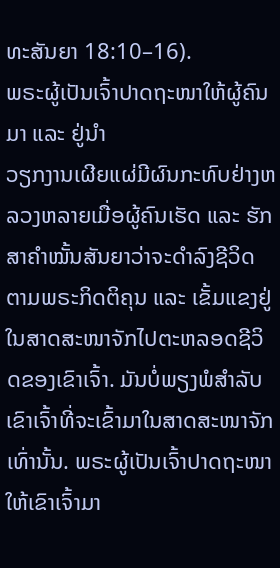ທະສັນຍາ 18:10–16).
ພຣະຜູ້ເປັນເຈົ້າປາດຖະໜາໃຫ້ຜູ້ຄົນມາ ແລະ ຢູ່ນຳ
ວຽກງານເຜີຍແຜ່ມີຜົນກະທົບຢ່າງຫລວງຫລາຍເມື່ອຜູ້ຄົນເຮັດ ແລະ ຮັກສາຄຳໝັ້ນສັນຍາວ່າຈະດຳລົງຊີວິດຕາມພຣະກິດຕິຄຸນ ແລະ ເຂັ້ມແຂງຢູ່ໃນສາດສະໜາຈັກໄປຕະຫລອດຊີວິດຂອງເຂົາເຈົ້າ. ມັນບໍ່ພຽງພໍສຳລັບເຂົາເຈົ້າທີ່ຈະເຂົ້າມາໃນສາດສະໜາຈັກເທົ່ານັ້ນ. ພຣະຜູ້ເປັນເຈົ້າປາດຖະໜາໃຫ້ເຂົາເຈົ້າມາ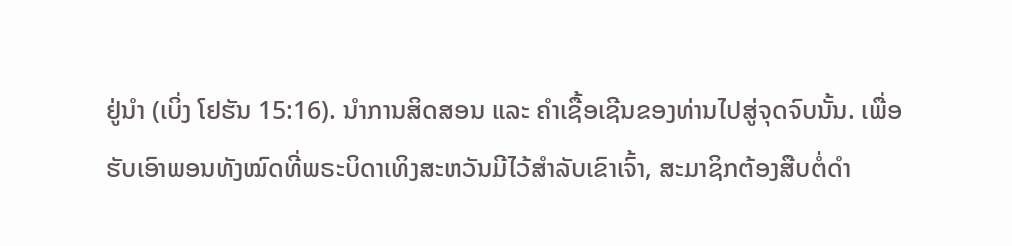ຢູ່ນຳ (ເບິ່ງ ໂຢຮັນ 15:16). ນຳການສິດສອນ ແລະ ຄຳເຊື້ອເຊີນຂອງທ່ານໄປສູ່ຈຸດຈົບນັ້ນ. ເພື່ອຮັບເອົາພອນທັງໝົດທີ່ພຣະບິດາເທິງສະຫວັນມີໄວ້ສຳລັບເຂົາເຈົ້າ, ສະມາຊິກຕ້ອງສືບຕໍ່ດຳ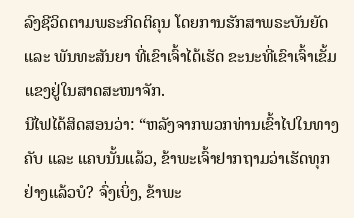ລົງຊີວິດຕາມພຣະກິດຕິຄຸນ ໂດຍການຮັກສາພຣະບັນຍັດ ແລະ ພັນທະສັນຍາ ທີ່ເຂົາເຈົ້າໄດ້ເຮັດ ຂະນະທີ່ເຂົາເຈົ້າເຂັ້ມແຂງຢູ່ໃນສາດສະໜາຈັກ.
ນີໄຟໄດ້ສິດສອນວ່າ: “ຫລັງຈາກພວກທ່ານເຂົ້າໄປໃນທາງຄັບ ແລະ ແຄບນັ້ນແລ້ວ, ຂ້າພະເຈົ້າຢາກຖາມວ່າເຮັດທຸກຢ່າງແລ້ວບໍ? ຈົ່ງເບິ່ງ, ຂ້າພະ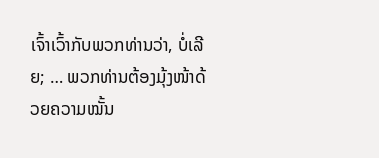ເຈົ້າເວົ້າກັບພວກທ່ານວ່າ, ບໍ່ເລີຍ; … ພວກທ່ານຕ້ອງມຸ້ງໜ້າດ້ວຍຄວາມໝັ້ນ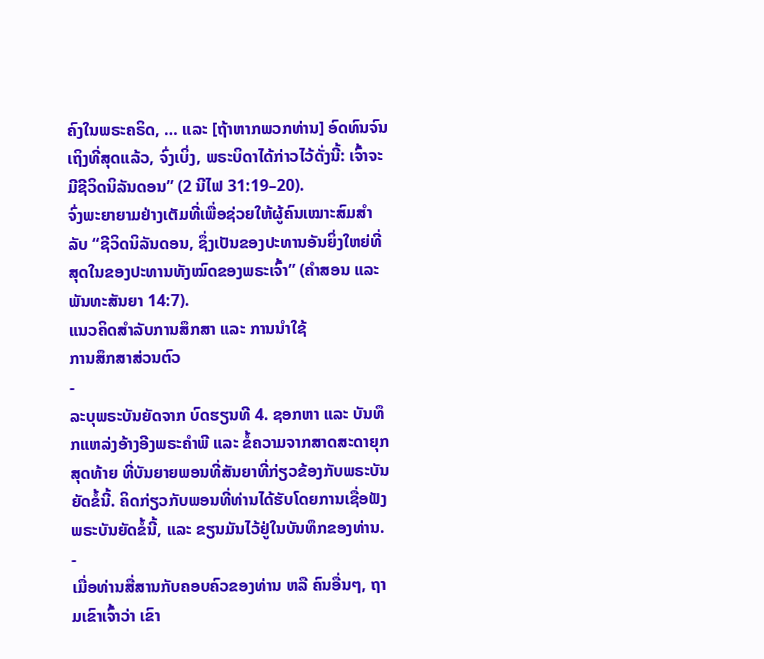ຄົງໃນພຣະຄຣິດ, … ແລະ [ຖ້າຫາກພວກທ່ານ] ອົດທົນຈົນເຖິງທີ່ສຸດແລ້ວ, ຈົ່ງເບິ່ງ, ພຣະບິດາໄດ້ກ່າວໄວ້ດັ່ງນີ້: ເຈົ້າຈະມີຊີວິດນິລັນດອນ” (2 ນີໄຟ 31:19–20).
ຈົ່ງພະຍາຍາມຢ່າງເຕັມທີ່ເພື່ອຊ່ວຍໃຫ້ຜູ້ຄົນເໝາະສົມສຳລັບ “ຊີວິດນິລັນດອນ, ຊຶ່ງເປັນຂອງປະທານອັນຍິ່ງໃຫຍ່ທີ່ສຸດໃນຂອງປະທານທັງໝົດຂອງພຣະເຈົ້າ” (ຄຳສອນ ແລະ ພັນທະສັນຍາ 14:7).
ແນວຄິດສຳລັບການສຶກສາ ແລະ ການນຳໃຊ້
ການສຶກສາສ່ວນຕົວ
-
ລະບຸພຣະບັນຍັດຈາກ ບົດຮຽນທີ 4. ຊອກຫາ ແລະ ບັນທຶກແຫລ່ງອ້າງອີງພຣະຄຳພີ ແລະ ຂໍ້ຄວາມຈາກສາດສະດາຍຸກສຸດທ້າຍ ທີ່ບັນຍາຍພອນທີ່ສັນຍາທີ່ກ່ຽວຂ້ອງກັບພຣະບັນຍັດຂໍ້ນີ້. ຄິດກ່ຽວກັບພອນທີ່ທ່ານໄດ້ຮັບໂດຍການເຊື່ອຟັງພຣະບັນຍັດຂໍ້ນີ້, ແລະ ຂຽນມັນໄວ້ຢູ່ໃນບັນທຶກຂອງທ່ານ.
-
ເມື່ອທ່ານສື່ສານກັບຄອບຄົວຂອງທ່ານ ຫລື ຄົນອື່ນໆ, ຖາມເຂົາເຈົ້າວ່າ ເຂົາ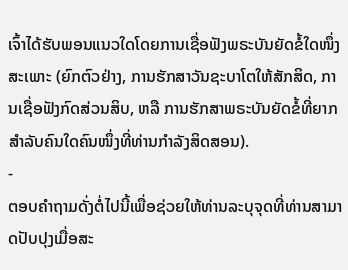ເຈົ້າໄດ້ຮັບພອນແນວໃດໂດຍການເຊື່ອຟັງພຣະບັນຍັດຂໍ້ໃດໜຶ່ງສະເພາະ (ຍົກຕົວຢ່າງ, ການຮັກສາວັນຊະບາໂຕໃຫ້ສັກສິດ, ການເຊື່ອຟັງກົດສ່ວນສິບ, ຫລື ການຮັກສາພຣະບັນຍັດຂໍ້ທີ່ຍາກສຳລັບຄົນໃດຄົນໜຶ່ງທີ່ທ່ານກຳລັງສິດສອນ).
-
ຕອບຄຳຖາມດັ່ງຕໍ່ໄປນີ້ເພື່ອຊ່ວຍໃຫ້ທ່ານລະບຸຈຸດທີ່ທ່ານສາມາດປັບປຸງເມື່ອສະ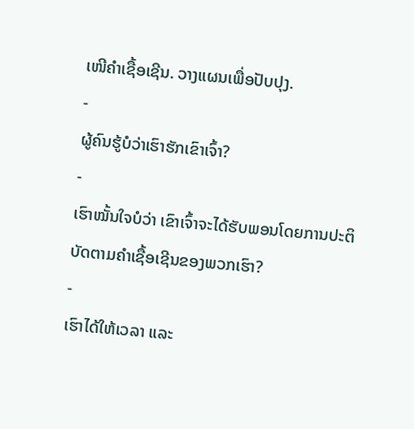ເໜີຄຳເຊື້ອເຊີນ. ວາງແຜນເພື່ອປັບປຸງ.
-
ຜູ້ຄົນຮູ້ບໍວ່າເຮົາຮັກເຂົາເຈົ້າ?
-
ເຮົາໝັ້ນໃຈບໍວ່າ ເຂົາເຈົ້າຈະໄດ້ຮັບພອນໂດຍການປະຕິບັດຕາມຄຳເຊື້ອເຊີນຂອງພວກເຮົາ?
-
ເຮົາໄດ້ໃຫ້ເວລາ ແລະ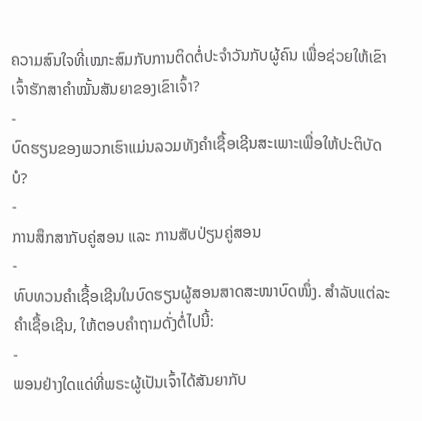ຄວາມສົນໃຈທີ່ເໝາະສົມກັບການຕິດຕໍ່ປະຈຳວັນກັບຜູ້ຄົນ ເພື່ອຊ່ວຍໃຫ້ເຂົາເຈົ້າຮັກສາຄຳໝັ້ນສັນຍາຂອງເຂົາເຈົ້າ?
-
ບົດຮຽນຂອງພວກເຮົາແມ່ນລວມທັງຄຳເຊື້ອເຊີນສະເພາະເພື່ອໃຫ້ປະຕິບັດບໍ?
-
ການສຶກສາກັບຄູ່ສອນ ແລະ ການສັບປ່ຽນຄູ່ສອນ
-
ທົບທວນຄຳເຊື້ອເຊີນໃນບົດຮຽນຜູ້ສອນສາດສະໜາບົດໜຶ່ງ. ສຳລັບແຕ່ລະຄຳເຊື້ອເຊີນ, ໃຫ້ຕອບຄຳຖາມດັ່ງຕໍ່ໄປນີ້:
-
ພອນຢ່າງໃດແດ່ທີ່ພຣະຜູ້ເປັນເຈົ້າໄດ້ສັນຍາກັບ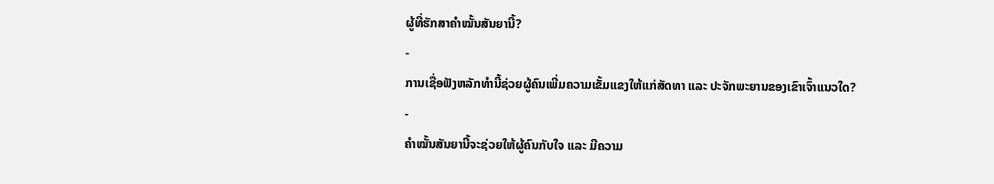ຜູ້ທີ່ຮັກສາຄຳໝັ້ນສັນຍານີ້?
-
ການເຊື່ອຟັງຫລັກທຳນີ້ຊ່ວຍຜູ້ຄົນເພີ່ມຄວາມເຂັ້ມແຂງໃຫ້ແກ່ສັດທາ ແລະ ປະຈັກພະຍານຂອງເຂົາເຈົ້າແນວໃດ?
-
ຄຳໝັ້ນສັນຍານີ້ຈະຊ່ວຍໃຫ້ຜູ້ຄົນກັບໃຈ ແລະ ມີຄວາມ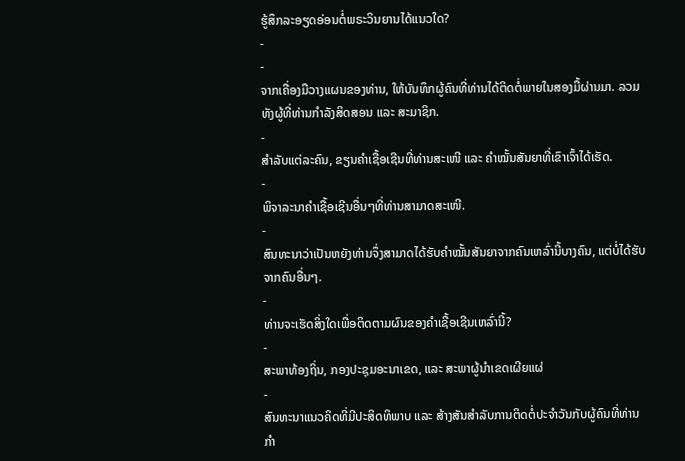ຮູ້ສຶກລະອຽດອ່ອນຕໍ່ພຣະວິນຍານໄດ້ແນວໃດ?
-
-
ຈາກເຄື່ອງມືວາງແຜນຂອງທ່ານ, ໃຫ້ບັນທຶກຜູ້ຄົນທີ່ທ່ານໄດ້ຕິດຕໍ່ພາຍໃນສອງມື້ຜ່ານມາ. ລວມທັງຜູ້ທີ່ທ່ານກຳລັງສິດສອນ ແລະ ສະມາຊິກ.
-
ສຳລັບແຕ່ລະຄົນ, ຂຽນຄຳເຊື້ອເຊີນທີ່ທ່ານສະເໜີ ແລະ ຄຳໝັ້ນສັນຍາທີ່ເຂົາເຈົ້າໄດ້ເຮັດ.
-
ພິຈາລະນາຄຳເຊື້ອເຊີນອື່ນໆທີ່ທ່ານສາມາດສະເໜີ.
-
ສົນທະນາວ່າເປັນຫຍັງທ່ານຈຶ່ງສາມາດໄດ້ຮັບຄຳໝັ້ນສັນຍາຈາກຄົນເຫລົ່ານີ້ບາງຄົນ, ແຕ່ບໍ່ໄດ້ຮັບຈາກຄົນອື່ນໆ.
-
ທ່ານຈະເຮັດສິ່ງໃດເພື່ອຕິດຕາມຜົນຂອງຄຳເຊື້ອເຊີນເຫລົ່ານີ້?
-
ສະພາທ້ອງຖິ່ນ, ກອງປະຊຸມອະນາເຂດ, ແລະ ສະພາຜູ້ນຳເຂດເຜີຍແຜ່
-
ສົນທະນາແນວຄິດທີ່ມີປະສິດທິພາບ ແລະ ສ້າງສັນສຳລັບການຕິດຕໍ່ປະຈຳວັນກັບຜູ້ຄົນທີ່ທ່ານກຳ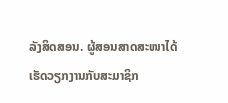ລັງສິດສອນ. ຜູ້ສອນສາດສະໜາໄດ້ເຮັດວຽກງານກັບສະມາຊິກ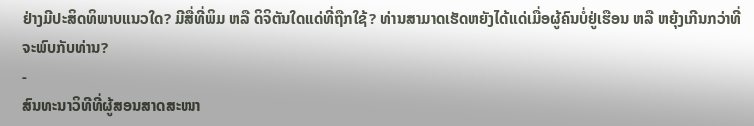ຢ່າງມີປະສິດທິພາບແນວໃດ? ມີສື່ທີ່ພິມ ຫລື ດິຈິຕັນໃດແດ່ທີ່ຖືກໃຊ້? ທ່ານສາມາດເຮັດຫຍັງໄດ້ແດ່ເມື່ອຜູ້ຄົນບໍ່ຢູ່ເຮືອນ ຫລື ຫຍຸ້ງເກີນກວ່າທີ່ຈະພົບກັບທ່ານ?
-
ສົນທະນາວິທີທີ່ຜູ້ສອນສາດສະໜາ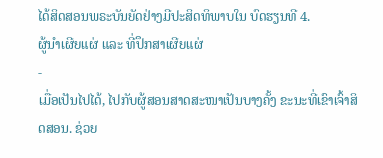ໄດ້ສິດສອນພຣະບັນຍັດຢ່າງມີປະສິດທິພາບໃນ ບົດຮຽນທີ 4.
ຜູ້ນຳເຜີຍແຜ່ ແລະ ທີ່ປຶກສາເຜີຍແຜ່
-
ເມື່ອເປັນໄປໄດ້, ໄປກັບຜູ້ສອນສາດສະໜາເປັນບາງຄັ້ງ ຂະນະທີ່ເຂົາເຈົ້າສິດສອນ. ຊ່ວຍ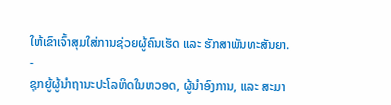ໃຫ້ເຂົາເຈົ້າສຸມໃສ່ການຊ່ວຍຜູ້ຄົນເຮັດ ແລະ ຮັກສາພັນທະສັນຍາ.
-
ຊຸກຍູ້ຜູ້ນຳຖານະປະໂລຫິດໃນຫວອດ, ຜູ້ນຳອົງການ, ແລະ ສະມາ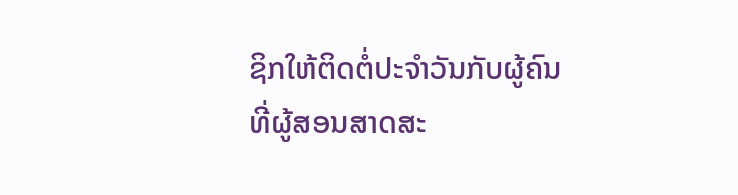ຊິກໃຫ້ຕິດຕໍ່ປະຈຳວັນກັບຜູ້ຄົນທີ່ຜູ້ສອນສາດສະ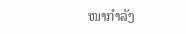ໜາກຳລັງ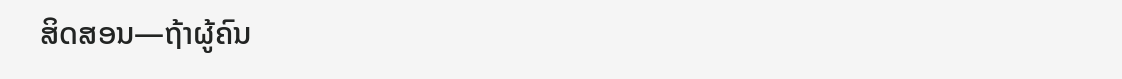ສິດສອນ—ຖ້າຜູ້ຄົນ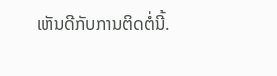ເຫັນດີກັບການຕິດຕໍ່ນີ້.